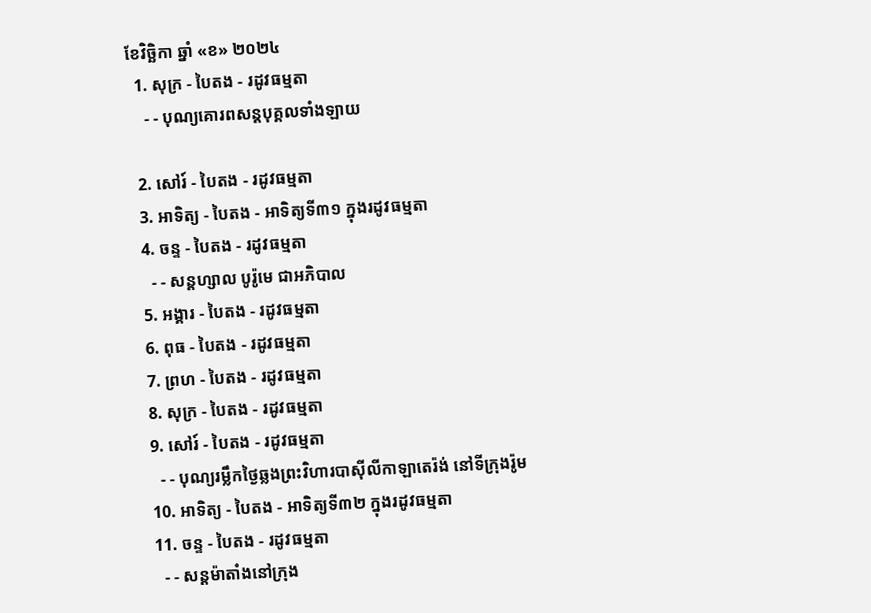ខែវិច្ឆិកា ឆ្នាំ «ខ» ២០២៤
  1. សុក្រ - បៃតង - រដូវធម្មតា
    - - បុណ្យគោរពសន្ដបុគ្គលទាំងឡាយ

  2. សៅរ៍ - បៃតង - រដូវធម្មតា
  3. អាទិត្យ - បៃតង - អាទិត្យទី៣១ ក្នុងរដូវធម្មតា
  4. ចន្ទ - បៃតង - រដូវធម្មតា
    - - សន្ដហ្សាល បូរ៉ូមេ ជាអភិបាល
  5. អង្គារ - បៃតង - រដូវធម្មតា
  6. ពុធ - បៃតង - រដូវធម្មតា
  7. ព្រហ - បៃតង - រដូវធម្មតា
  8. សុក្រ - បៃតង - រដូវធម្មតា
  9. សៅរ៍ - បៃតង - រដូវធម្មតា
    - - បុណ្យរម្លឹកថ្ងៃឆ្លងព្រះវិហារបាស៊ីលីកាឡាតេរ៉ង់ នៅទីក្រុងរ៉ូម
  10. អាទិត្យ - បៃតង - អាទិត្យទី៣២ ក្នុងរដូវធម្មតា
  11. ចន្ទ - បៃតង - រដូវធម្មតា
    - - សន្ដម៉ាតាំងនៅក្រុង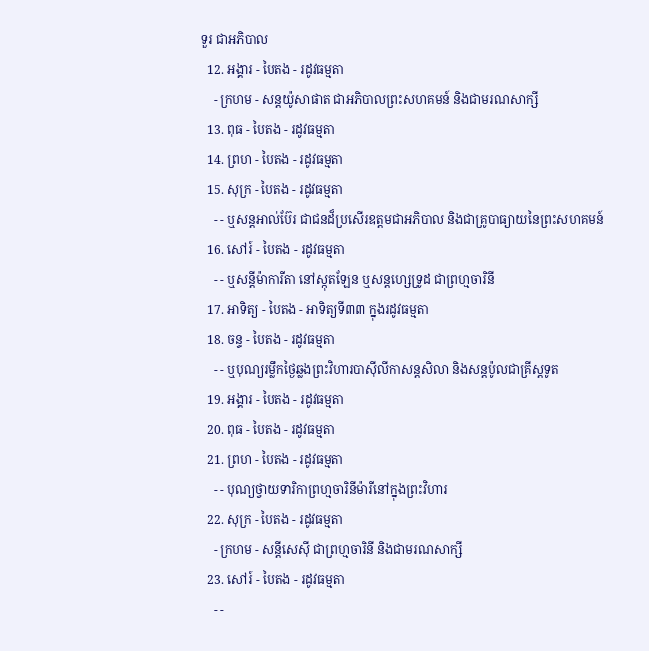ទួរ ជាអភិបាល
  12. អង្គារ - បៃតង - រដូវធម្មតា
    - ក្រហម - សន្ដយ៉ូសាផាត ជាអភិបាលព្រះសហគមន៍ និងជាមរណសាក្សី
  13. ពុធ - បៃតង - រដូវធម្មតា
  14. ព្រហ - បៃតង - រដូវធម្មតា
  15. សុក្រ - បៃតង - រដូវធម្មតា
    - - ឬសន្ដអាល់ប៊ែរ ជាជនដ៏ប្រសើរឧត្ដមជាអភិបាល និងជាគ្រូបាធ្យាយនៃព្រះសហគមន៍
  16. សៅរ៍ - បៃតង - រដូវធម្មតា
    - - ឬសន្ដីម៉ាការីតា នៅស្កុតឡែន ឬសន្ដហ្សេទ្រូដ ជាព្រហ្មចារិនី
  17. អាទិត្យ - បៃតង - អាទិត្យទី៣៣ ក្នុងរដូវធម្មតា
  18. ចន្ទ - បៃតង - រដូវធម្មតា
    - - ឬបុណ្យរម្លឹកថ្ងៃឆ្លងព្រះវិហារបាស៊ីលីកាសន្ដសិលា និងសន្ដប៉ូលជាគ្រីស្ដទូត
  19. អង្គារ - បៃតង - រដូវធម្មតា
  20. ពុធ - បៃតង - រដូវធម្មតា
  21. ព្រហ - បៃតង - រដូវធម្មតា
    - - បុណ្យថ្វាយទារិកាព្រហ្មចារិនីម៉ារីនៅក្នុងព្រះវិហារ
  22. សុក្រ - បៃតង - រដូវធម្មតា
    - ក្រហម - សន្ដីសេស៊ី ជាព្រហ្មចារិនី និងជាមរណសាក្សី
  23. សៅរ៍ - បៃតង - រដូវធម្មតា
    - -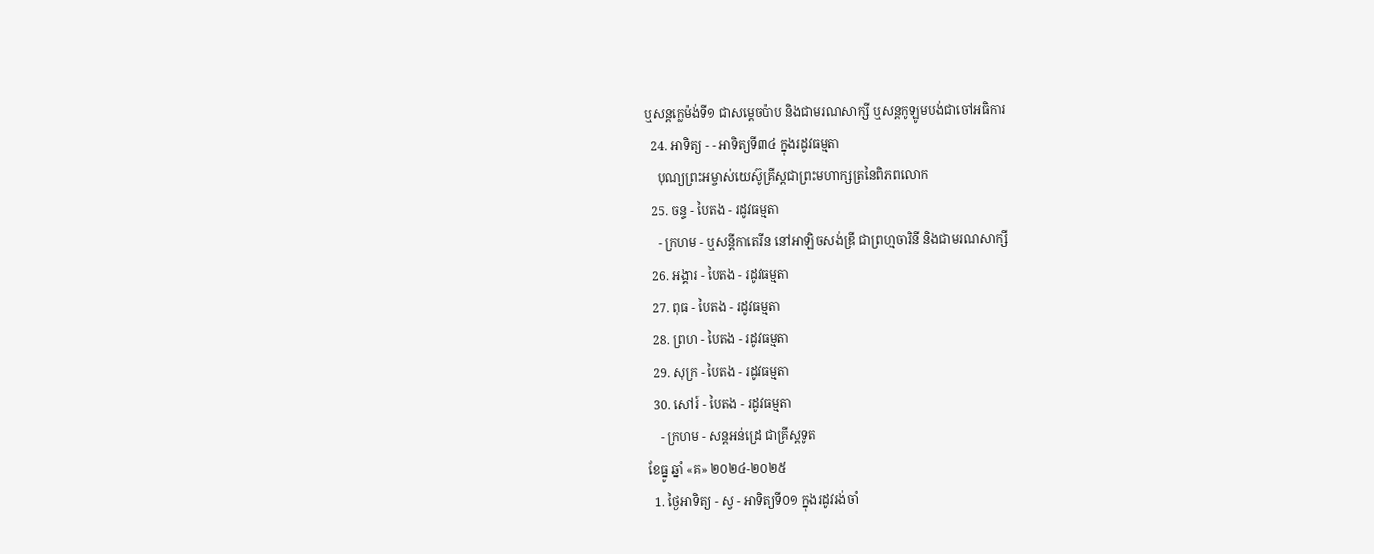ឬសន្ដក្លេម៉ង់ទី១ ជាសម្ដេចប៉ាប និងជាមរណសាក្សី ឬសន្ដកូឡូមបង់ជាចៅអធិការ
  24. អាទិត្យ - - អាទិត្យទី៣៤ ក្នុងរដូវធម្មតា
    បុណ្យព្រះអម្ចាស់យេស៊ូគ្រីស្ដជាព្រះមហាក្សត្រនៃពិភពលោក
  25. ចន្ទ - បៃតង - រដូវធម្មតា
    - ក្រហម - ឬសន្ដីកាតេរីន នៅអាឡិចសង់ឌ្រី ជាព្រហ្មចារិនី និងជាមរណសាក្សី
  26. អង្គារ - បៃតង - រដូវធម្មតា
  27. ពុធ - បៃតង - រដូវធម្មតា
  28. ព្រហ - បៃតង - រដូវធម្មតា
  29. សុក្រ - បៃតង - រដូវធម្មតា
  30. សៅរ៍ - បៃតង - រដូវធម្មតា
    - ក្រហម - សន្ដអន់ដ្រេ ជាគ្រីស្ដទូត
ខែធ្នូ ឆ្នាំ «គ» ២០២៤-២០២៥
  1. ថ្ងៃអាទិត្យ - ស្វ - អាទិត្យទី០១ ក្នុងរដូវរង់ចាំ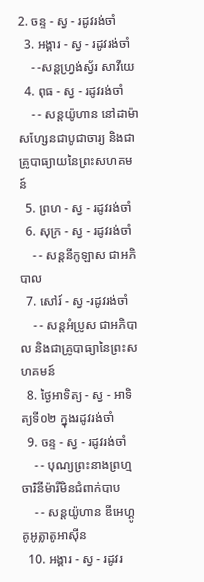2. ចន្ទ - ស្វ - រដូវរង់ចាំ
  3. អង្គារ - ស្វ - រដូវរង់ចាំ
    - -សន្ដហ្វ្រង់ស្វ័រ សាវីយេ
  4. ពុធ - ស្វ - រដូវរង់ចាំ
    - - សន្ដយ៉ូហាន នៅដាម៉ាសហ្សែនជាបូជាចារ្យ និងជាគ្រូបាធ្យាយនៃព្រះសហគមន៍
  5. ព្រហ - ស្វ - រដូវរង់ចាំ
  6. សុក្រ - ស្វ - រដូវរង់ចាំ
    - - សន្ដនីកូឡាស ជាអភិបាល
  7. សៅរ៍ - ស្វ -រដូវរង់ចាំ
    - - សន្ដអំប្រូស ជាអភិបាល និងជាគ្រូបាធ្យានៃព្រះសហគមន៍
  8. ថ្ងៃអាទិត្យ - ស្វ - អាទិត្យទី០២ ក្នុងរដូវរង់ចាំ
  9. ចន្ទ - ស្វ - រដូវរង់ចាំ
    - - បុណ្យព្រះនាងព្រហ្មចារិនីម៉ារីមិនជំពាក់បាប
    - - សន្ដយ៉ូហាន ឌីអេហ្គូ គូអូត្លាតូអាស៊ីន
  10. អង្គារ - ស្វ - រដូវរ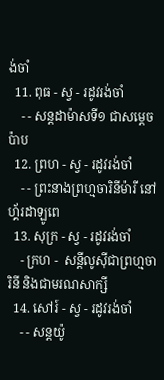ង់ចាំ
  11. ពុធ - ស្វ - រដូវរង់ចាំ
    - - សន្ដដាម៉ាសទី១ ជាសម្ដេចប៉ាប
  12. ព្រហ - ស្វ - រដូវរង់ចាំ
    - - ព្រះនាងព្រហ្មចារិនីម៉ារី នៅហ្គ័រដាឡូពេ
  13. សុក្រ - ស្វ - រដូវរង់ចាំ
    - ក្រហ -  សន្ដីលូស៊ីជាព្រហ្មចារិនី និងជាមរណសាក្សី
  14. សៅរ៍ - ស្វ - រដូវរង់ចាំ
    - - សន្ដយ៉ូ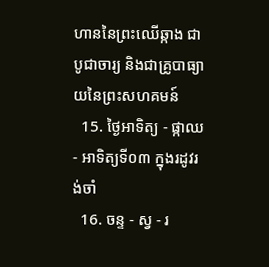ហាននៃព្រះឈើឆ្កាង ជាបូជាចារ្យ និងជាគ្រូបាធ្យាយនៃព្រះសហគមន៍
  15. ថ្ងៃអាទិត្យ - ផ្កាឈ - អាទិត្យទី០៣ ក្នុងរដូវរង់ចាំ
  16. ចន្ទ - ស្វ - រ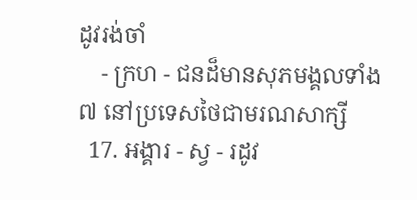ដូវរង់ចាំ
    - ក្រហ - ជនដ៏មានសុភមង្គលទាំង៧ នៅប្រទេសថៃជាមរណសាក្សី
  17. អង្គារ - ស្វ - រដូវ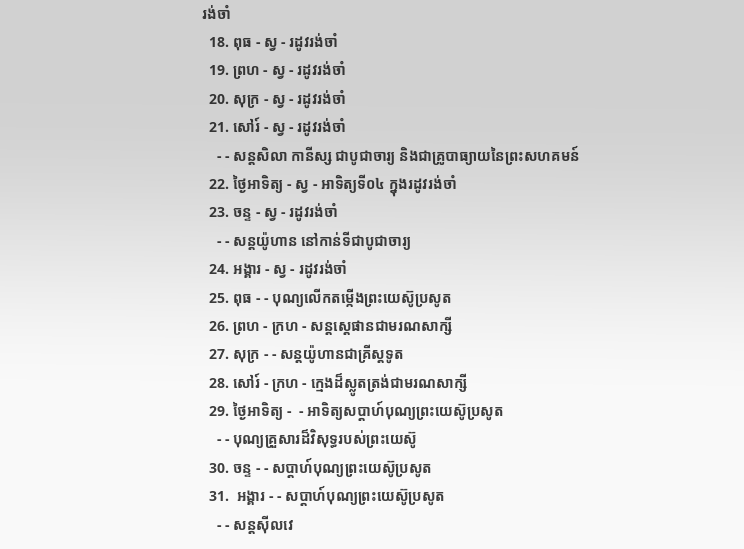រង់ចាំ
  18. ពុធ - ស្វ - រដូវរង់ចាំ
  19. ព្រហ - ស្វ - រដូវរង់ចាំ
  20. សុក្រ - ស្វ - រដូវរង់ចាំ
  21. សៅរ៍ - ស្វ - រដូវរង់ចាំ
    - - សន្ដសិលា កានីស្ស ជាបូជាចារ្យ និងជាគ្រូបាធ្យាយនៃព្រះសហគមន៍
  22. ថ្ងៃអាទិត្យ - ស្វ - អាទិត្យទី០៤ ក្នុងរដូវរង់ចាំ
  23. ចន្ទ - ស្វ - រដូវរង់ចាំ
    - - សន្ដយ៉ូហាន នៅកាន់ទីជាបូជាចារ្យ
  24. អង្គារ - ស្វ - រដូវរង់ចាំ
  25. ពុធ - - បុណ្យលើកតម្កើងព្រះយេស៊ូប្រសូត
  26. ព្រហ - ក្រហ - សន្តស្តេផានជាមរណសាក្សី
  27. សុក្រ - - សន្តយ៉ូហានជាគ្រីស្តទូត
  28. សៅរ៍ - ក្រហ - ក្មេងដ៏ស្លូតត្រង់ជាមរណសាក្សី
  29. ថ្ងៃអាទិត្យ -  - អាទិត្យសប្ដាហ៍បុណ្យព្រះយេស៊ូប្រសូត
    - - បុណ្យគ្រួសារដ៏វិសុទ្ធរបស់ព្រះយេស៊ូ
  30. ចន្ទ - - សប្ដាហ៍បុណ្យព្រះយេស៊ូប្រសូត
  31.  អង្គារ - - សប្ដាហ៍បុណ្យព្រះយេស៊ូប្រសូត
    - - សន្ដស៊ីលវេ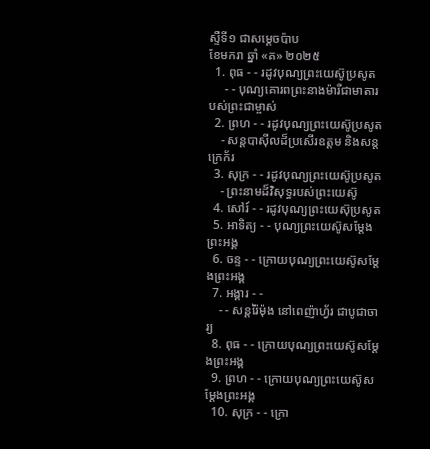ស្ទឺទី១ ជាសម្ដេចប៉ាប
ខែមករា ឆ្នាំ «គ» ២០២៥
  1. ពុធ - - រដូវបុណ្យព្រះយេស៊ូប្រសូត
     - - បុណ្យគោរពព្រះនាងម៉ារីជាមាតារបស់ព្រះជាម្ចាស់
  2. ព្រហ - - រដូវបុណ្យព្រះយេស៊ូប្រសូត
    - សន្ដបាស៊ីលដ៏ប្រសើរឧត្ដម និងសន្ដក្រេក័រ
  3. សុក្រ - - រដូវបុណ្យព្រះយេស៊ូប្រសូត
    - ព្រះនាមដ៏វិសុទ្ធរបស់ព្រះយេស៊ូ
  4. សៅរ៍ - - រដូវបុណ្យព្រះយេស៊ុប្រសូត
  5. អាទិត្យ - - បុណ្យព្រះយេស៊ូសម្ដែងព្រះអង្គ
  6. ចន្ទ - - ក្រោយបុណ្យព្រះយេស៊ូសម្ដែងព្រះអង្គ
  7. អង្គារ - -
    - - សន្ដរ៉ៃម៉ុង នៅពេញ៉ាហ្វ័រ ជាបូជាចារ្យ
  8. ពុធ - - ក្រោយបុណ្យព្រះយេស៊ូសម្ដែងព្រះអង្គ
  9. ព្រហ - - ក្រោយបុណ្យព្រះយេស៊ូសម្ដែងព្រះអង្គ
  10. សុក្រ - - ក្រោ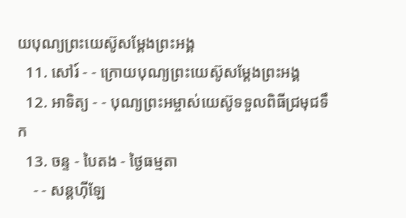យបុណ្យព្រះយេស៊ូសម្ដែងព្រះអង្គ
  11. សៅរ៍ - - ក្រោយបុណ្យព្រះយេស៊ូសម្ដែងព្រះអង្គ
  12. អាទិត្យ - - បុណ្យព្រះអម្ចាស់យេស៊ូទទួលពិធីជ្រមុជទឹក
  13. ចន្ទ - បៃតង - ថ្ងៃធម្មតា
    - - សន្ដហ៊ីឡែ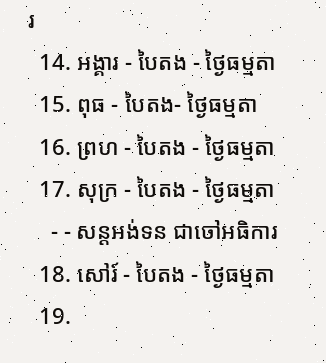រ
  14. អង្គារ - បៃតង - ថ្ងៃធម្មតា
  15. ពុធ - បៃតង- ថ្ងៃធម្មតា
  16. ព្រហ - បៃតង - ថ្ងៃធម្មតា
  17. សុក្រ - បៃតង - ថ្ងៃធម្មតា
    - - សន្ដអង់ទន ជាចៅអធិការ
  18. សៅរ៍ - បៃតង - ថ្ងៃធម្មតា
  19.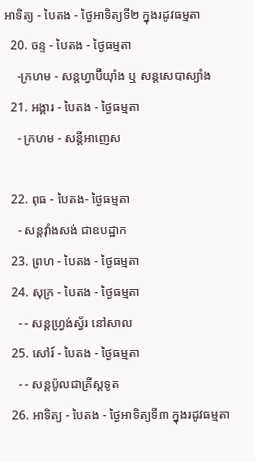អាទិត្យ - បៃតង - ថ្ងៃអាទិត្យទី២ ក្នុងរដូវធម្មតា
  20. ចន្ទ - បៃតង - ថ្ងៃធម្មតា
    -ក្រហម - សន្ដហ្វាប៊ីយ៉ាំង ឬ សន្ដសេបាស្យាំង
  21. អង្គារ - បៃតង - ថ្ងៃធម្មតា
    - ក្រហម - សន្ដីអាញេស

  22. ពុធ - បៃតង- ថ្ងៃធម្មតា
    - សន្ដវ៉ាំងសង់ ជាឧបដ្ឋាក
  23. ព្រហ - បៃតង - ថ្ងៃធម្មតា
  24. សុក្រ - បៃតង - ថ្ងៃធម្មតា
    - - សន្ដហ្វ្រង់ស្វ័រ នៅសាល
  25. សៅរ៍ - បៃតង - ថ្ងៃធម្មតា
    - - សន្ដប៉ូលជាគ្រីស្ដទូត
  26. អាទិត្យ - បៃតង - ថ្ងៃអាទិត្យទី៣ ក្នុងរដូវធម្មតា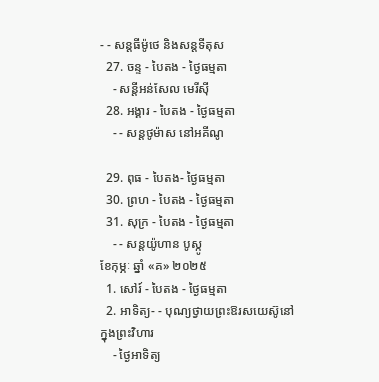- - សន្ដធីម៉ូថេ និងសន្ដទីតុស
  27. ចន្ទ - បៃតង - ថ្ងៃធម្មតា
    - សន្ដីអន់សែល មេរីស៊ី
  28. អង្គារ - បៃតង - ថ្ងៃធម្មតា
    - - សន្ដថូម៉ាស នៅអគីណូ

  29. ពុធ - បៃតង- ថ្ងៃធម្មតា
  30. ព្រហ - បៃតង - ថ្ងៃធម្មតា
  31. សុក្រ - បៃតង - ថ្ងៃធម្មតា
    - - សន្ដយ៉ូហាន បូស្កូ
ខែកុម្ភៈ ឆ្នាំ «គ» ២០២៥
  1. សៅរ៍ - បៃតង - ថ្ងៃធម្មតា
  2. អាទិត្យ- - បុណ្យថ្វាយព្រះឱរសយេស៊ូនៅក្នុងព្រះវិហារ
    - ថ្ងៃអាទិត្យ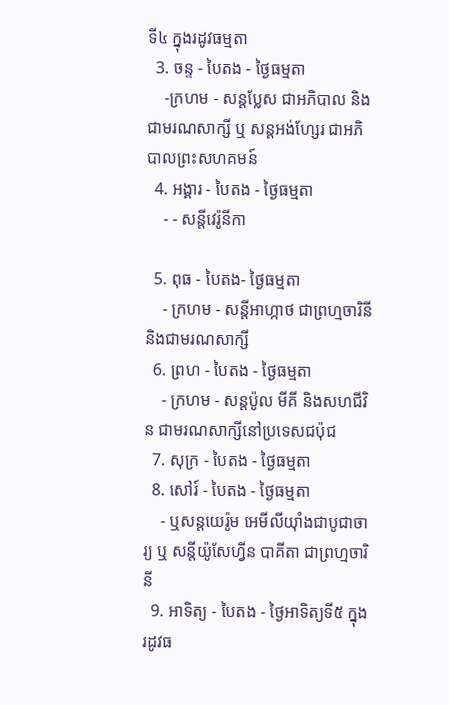ទី៤ ក្នុងរដូវធម្មតា
  3. ចន្ទ - បៃតង - ថ្ងៃធម្មតា
    -ក្រហម - សន្ដប្លែស ជាអភិបាល និងជាមរណសាក្សី ឬ សន្ដអង់ហ្សែរ ជាអភិបាលព្រះសហគមន៍
  4. អង្គារ - បៃតង - ថ្ងៃធម្មតា
    - - សន្ដីវេរ៉ូនីកា

  5. ពុធ - បៃតង- ថ្ងៃធម្មតា
    - ក្រហម - សន្ដីអាហ្កាថ ជាព្រហ្មចារិនី និងជាមរណសាក្សី
  6. ព្រហ - បៃតង - ថ្ងៃធម្មតា
    - ក្រហម - សន្ដប៉ូល មីគី និងសហជីវិន ជាមរណសាក្សីនៅប្រទេសជប៉ុជ
  7. សុក្រ - បៃតង - ថ្ងៃធម្មតា
  8. សៅរ៍ - បៃតង - ថ្ងៃធម្មតា
    - ឬសន្ដយេរ៉ូម អេមីលីយ៉ាំងជាបូជាចារ្យ ឬ សន្ដីយ៉ូសែហ្វីន បាគីតា ជាព្រហ្មចារិនី
  9. អាទិត្យ - បៃតង - ថ្ងៃអាទិត្យទី៥ ក្នុងរដូវធ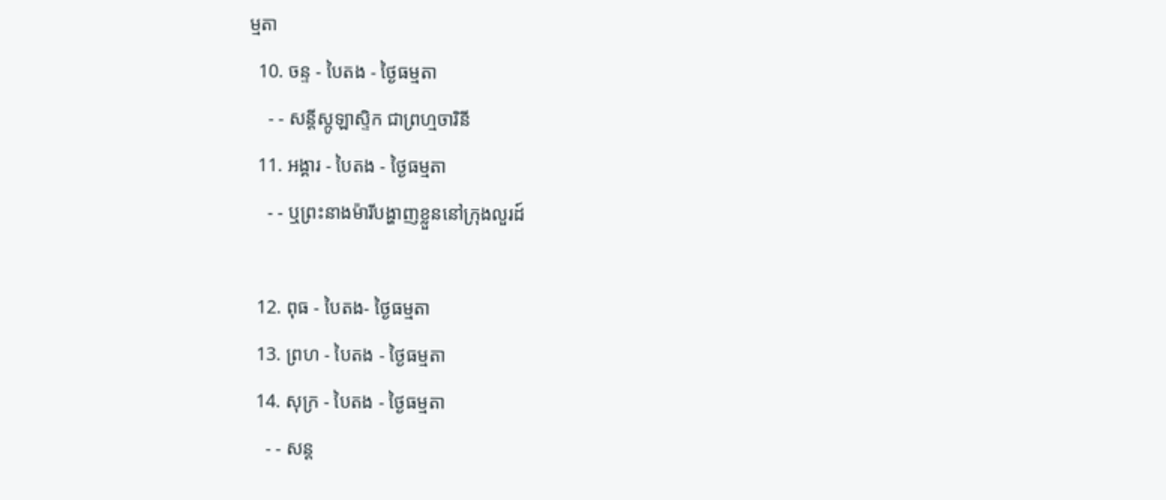ម្មតា
  10. ចន្ទ - បៃតង - ថ្ងៃធម្មតា
    - - សន្ដីស្កូឡាស្ទិក ជាព្រហ្មចារិនី
  11. អង្គារ - បៃតង - ថ្ងៃធម្មតា
    - - ឬព្រះនាងម៉ារីបង្ហាញខ្លួននៅក្រុងលួរដ៍

  12. ពុធ - បៃតង- ថ្ងៃធម្មតា
  13. ព្រហ - បៃតង - ថ្ងៃធម្មតា
  14. សុក្រ - បៃតង - ថ្ងៃធម្មតា
    - - សន្ដ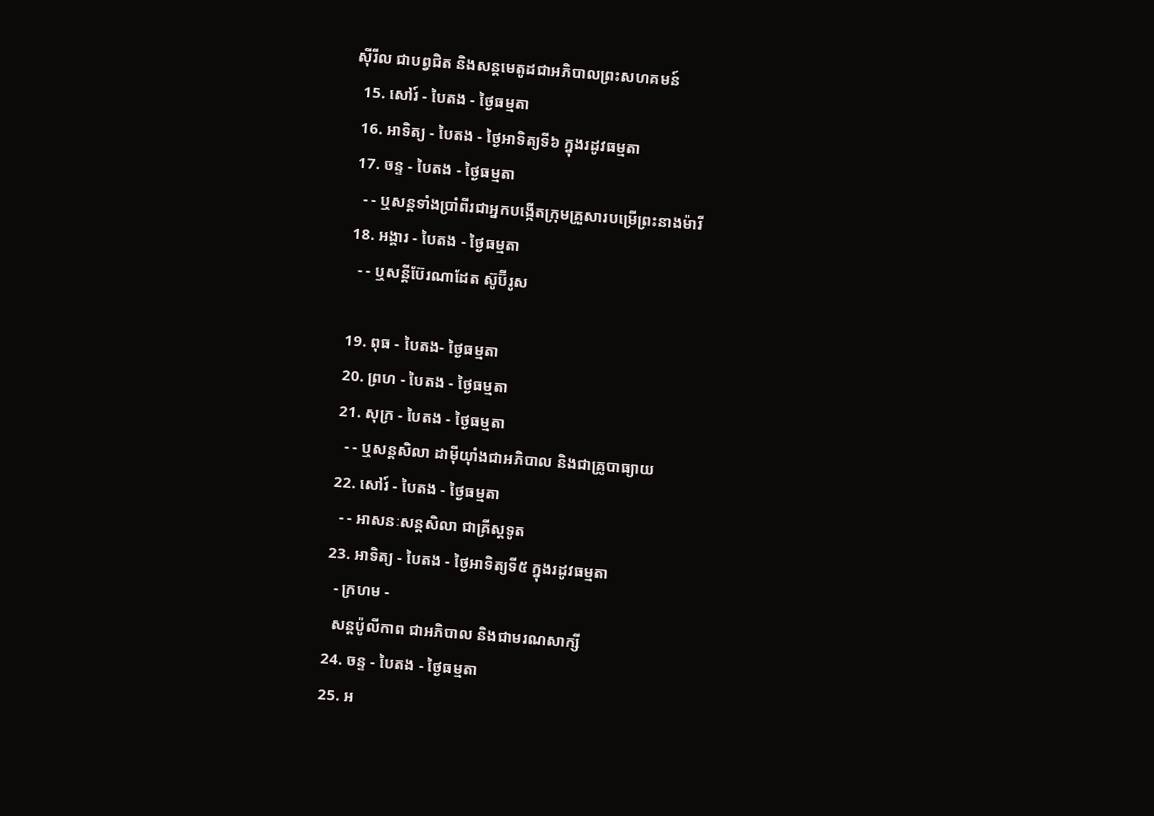ស៊ីរីល ជាបព្វជិត និងសន្ដមេតូដជាអភិបាលព្រះសហគមន៍
  15. សៅរ៍ - បៃតង - ថ្ងៃធម្មតា
  16. អាទិត្យ - បៃតង - ថ្ងៃអាទិត្យទី៦ ក្នុងរដូវធម្មតា
  17. ចន្ទ - បៃតង - ថ្ងៃធម្មតា
    - - ឬសន្ដទាំងប្រាំពីរជាអ្នកបង្កើតក្រុមគ្រួសារបម្រើព្រះនាងម៉ារី
  18. អង្គារ - បៃតង - ថ្ងៃធម្មតា
    - - ឬសន្ដីប៊ែរណាដែត ស៊ូប៊ីរូស

  19. ពុធ - បៃតង- ថ្ងៃធម្មតា
  20. ព្រហ - បៃតង - ថ្ងៃធម្មតា
  21. សុក្រ - បៃតង - ថ្ងៃធម្មតា
    - - ឬសន្ដសិលា ដាម៉ីយ៉ាំងជាអភិបាល និងជាគ្រូបាធ្យាយ
  22. សៅរ៍ - បៃតង - ថ្ងៃធម្មតា
    - - អាសនៈសន្ដសិលា ជាគ្រីស្ដទូត
  23. អាទិត្យ - បៃតង - ថ្ងៃអាទិត្យទី៥ ក្នុងរដូវធម្មតា
    - ក្រហម -
    សន្ដប៉ូលីកាព ជាអភិបាល និងជាមរណសាក្សី
  24. ចន្ទ - បៃតង - ថ្ងៃធម្មតា
  25. អ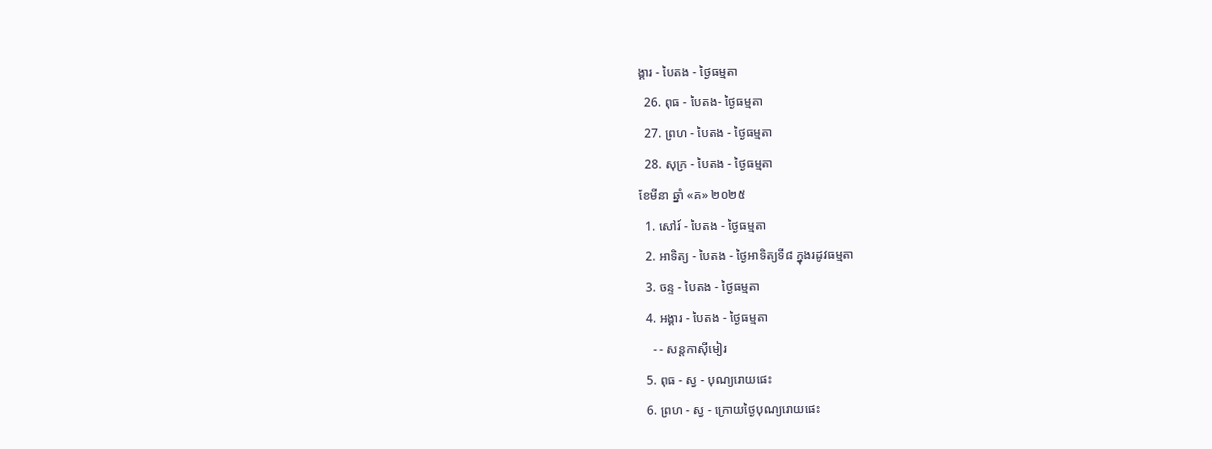ង្គារ - បៃតង - ថ្ងៃធម្មតា
  26. ពុធ - បៃតង- ថ្ងៃធម្មតា
  27. ព្រហ - បៃតង - ថ្ងៃធម្មតា
  28. សុក្រ - បៃតង - ថ្ងៃធម្មតា
ខែមីនា ឆ្នាំ «គ» ២០២៥
  1. សៅរ៍ - បៃតង - ថ្ងៃធម្មតា
  2. អាទិត្យ - បៃតង - ថ្ងៃអាទិត្យទី៨ ក្នុងរដូវធម្មតា
  3. ចន្ទ - បៃតង - ថ្ងៃធម្មតា
  4. អង្គារ - បៃតង - ថ្ងៃធម្មតា
    - - សន្ដកាស៊ីមៀរ
  5. ពុធ - ស្វ - បុណ្យរោយផេះ
  6. ព្រហ - ស្វ - ក្រោយថ្ងៃបុណ្យរោយផេះ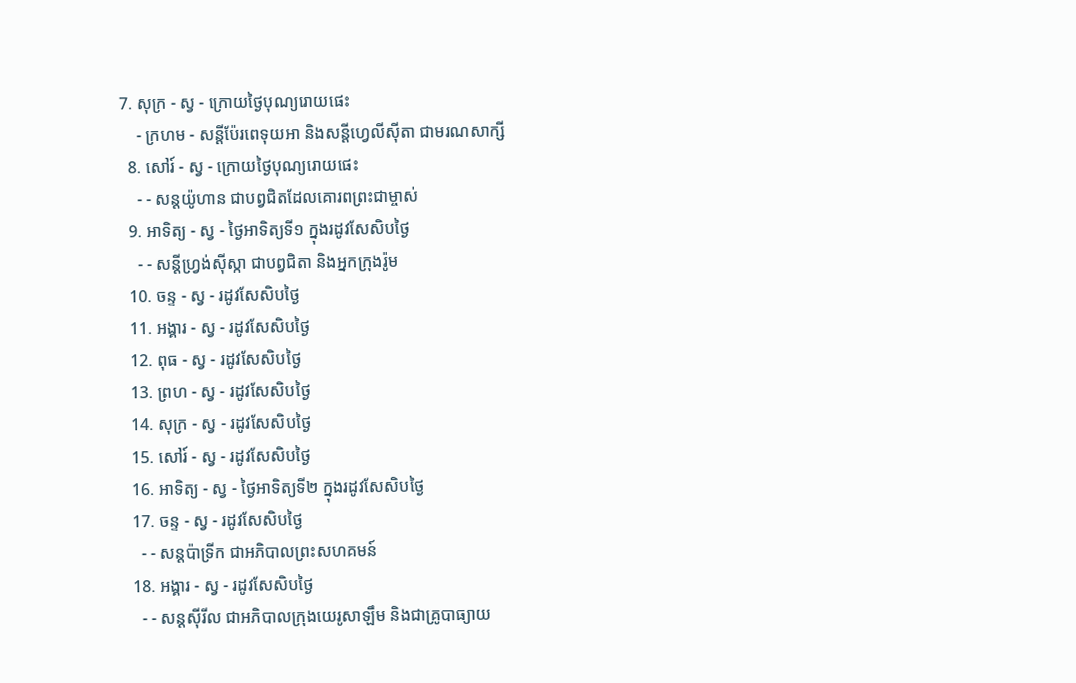7. សុក្រ - ស្វ - ក្រោយថ្ងៃបុណ្យរោយផេះ
    - ក្រហម - សន្ដីប៉ែរពេទុយអា និងសន្ដីហ្វេលីស៊ីតា ជាមរណសាក្សី
  8. សៅរ៍ - ស្វ - ក្រោយថ្ងៃបុណ្យរោយផេះ
    - - សន្ដយ៉ូហាន ជាបព្វជិតដែលគោរពព្រះជាម្ចាស់
  9. អាទិត្យ - ស្វ - ថ្ងៃអាទិត្យទី១ ក្នុងរដូវសែសិបថ្ងៃ
    - - សន្ដីហ្វ្រង់ស៊ីស្កា ជាបព្វជិតា និងអ្នកក្រុងរ៉ូម
  10. ចន្ទ - ស្វ - រដូវសែសិបថ្ងៃ
  11. អង្គារ - ស្វ - រដូវសែសិបថ្ងៃ
  12. ពុធ - ស្វ - រដូវសែសិបថ្ងៃ
  13. ព្រហ - ស្វ - រដូវសែសិបថ្ងៃ
  14. សុក្រ - ស្វ - រដូវសែសិបថ្ងៃ
  15. សៅរ៍ - ស្វ - រដូវសែសិបថ្ងៃ
  16. អាទិត្យ - ស្វ - ថ្ងៃអាទិត្យទី២ ក្នុងរដូវសែសិបថ្ងៃ
  17. ចន្ទ - ស្វ - រដូវសែសិបថ្ងៃ
    - - សន្ដប៉ាទ្រីក ជាអភិបាលព្រះសហគមន៍
  18. អង្គារ - ស្វ - រដូវសែសិបថ្ងៃ
    - - សន្ដស៊ីរីល ជាអភិបាលក្រុងយេរូសាឡឹម និងជាគ្រូបាធ្យាយ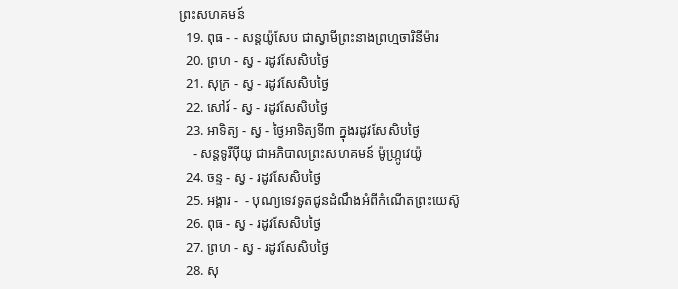ព្រះសហគមន៍
  19. ពុធ - - សន្ដយ៉ូសែប ជាស្វាមីព្រះនាងព្រហ្មចារិនីម៉ារ
  20. ព្រហ - ស្វ - រដូវសែសិបថ្ងៃ
  21. សុក្រ - ស្វ - រដូវសែសិបថ្ងៃ
  22. សៅរ៍ - ស្វ - រដូវសែសិបថ្ងៃ
  23. អាទិត្យ - ស្វ - ថ្ងៃអាទិត្យទី៣ ក្នុងរដូវសែសិបថ្ងៃ
    - សន្ដទូរីប៉ីយូ ជាអភិបាលព្រះសហគមន៍ ម៉ូហ្ក្រូវេយ៉ូ
  24. ចន្ទ - ស្វ - រដូវសែសិបថ្ងៃ
  25. អង្គារ -  - បុណ្យទេវទូតជូនដំណឹងអំពីកំណើតព្រះយេស៊ូ
  26. ពុធ - ស្វ - រដូវសែសិបថ្ងៃ
  27. ព្រហ - ស្វ - រដូវសែសិបថ្ងៃ
  28. សុ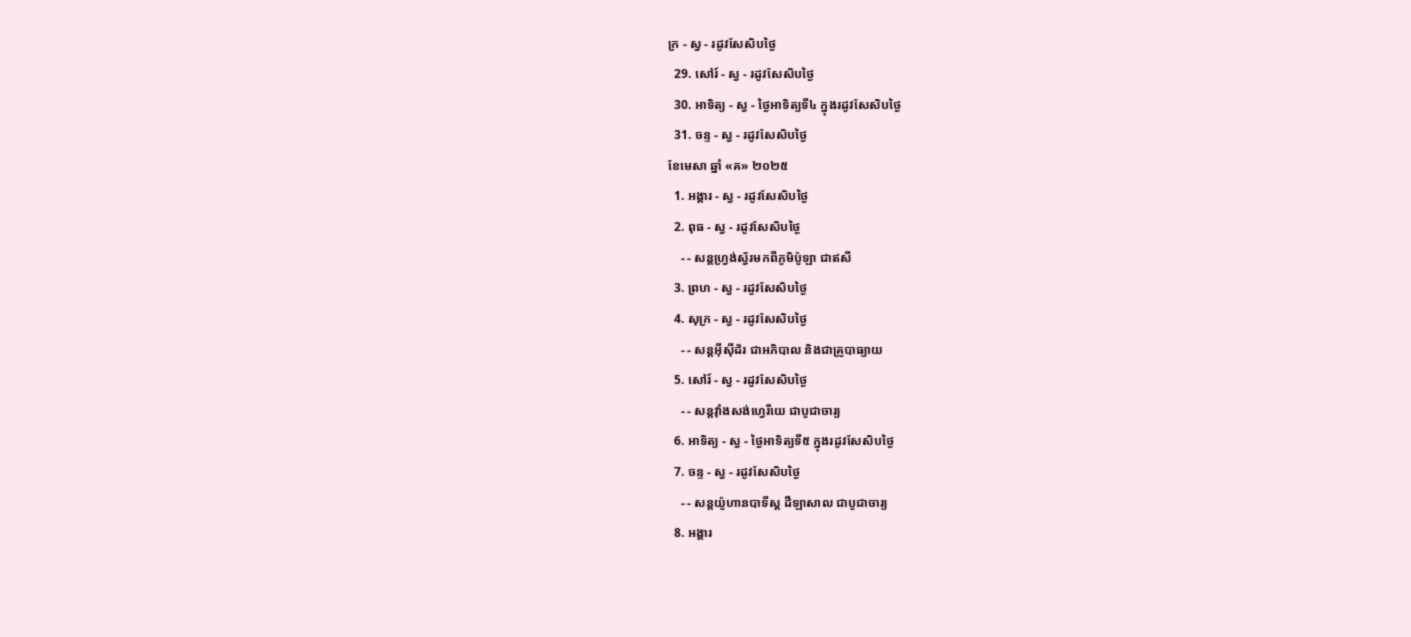ក្រ - ស្វ - រដូវសែសិបថ្ងៃ
  29. សៅរ៍ - ស្វ - រដូវសែសិបថ្ងៃ
  30. អាទិត្យ - ស្វ - ថ្ងៃអាទិត្យទី៤ ក្នុងរដូវសែសិបថ្ងៃ
  31. ចន្ទ - ស្វ - រដូវសែសិបថ្ងៃ
ខែមេសា ឆ្នាំ «គ» ២០២៥
  1. អង្គារ - ស្វ - រដូវសែសិបថ្ងៃ
  2. ពុធ - ស្វ - រដូវសែសិបថ្ងៃ
    - - សន្ដហ្វ្រង់ស្វ័រមកពីភូមិប៉ូឡា ជាឥសី
  3. ព្រហ - ស្វ - រដូវសែសិបថ្ងៃ
  4. សុក្រ - ស្វ - រដូវសែសិបថ្ងៃ
    - - សន្ដអ៊ីស៊ីដ័រ ជាអភិបាល និងជាគ្រូបាធ្យាយ
  5. សៅរ៍ - ស្វ - រដូវសែសិបថ្ងៃ
    - - សន្ដវ៉ាំងសង់ហ្វេរីយេ ជាបូជាចារ្យ
  6. អាទិត្យ - ស្វ - ថ្ងៃអាទិត្យទី៥ ក្នុងរដូវសែសិបថ្ងៃ
  7. ចន្ទ - ស្វ - រដូវសែសិបថ្ងៃ
    - - សន្ដយ៉ូហានបាទីស្ដ ដឺឡាសាល ជាបូជាចារ្យ
  8. អង្គារ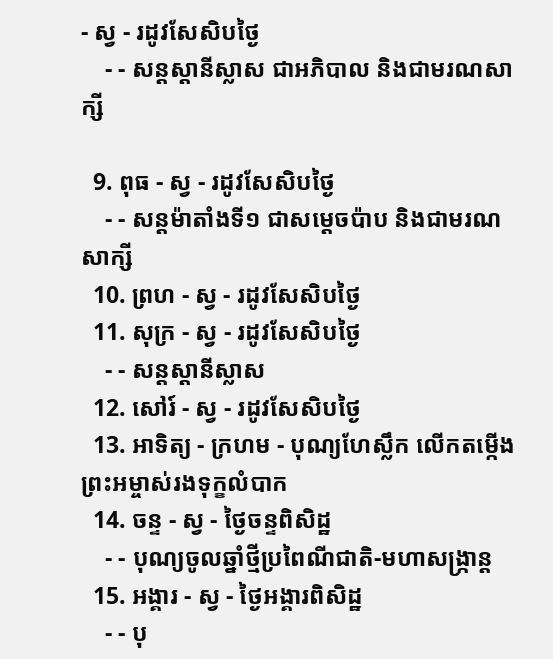- ស្វ - រដូវសែសិបថ្ងៃ
    - - សន្ដស្ដានីស្លាស ជាអភិបាល និងជាមរណសាក្សី

  9. ពុធ - ស្វ - រដូវសែសិបថ្ងៃ
    - - សន្ដម៉ាតាំងទី១ ជាសម្ដេចប៉ាប និងជាមរណសាក្សី
  10. ព្រហ - ស្វ - រដូវសែសិបថ្ងៃ
  11. សុក្រ - ស្វ - រដូវសែសិបថ្ងៃ
    - - សន្ដស្ដានីស្លាស
  12. សៅរ៍ - ស្វ - រដូវសែសិបថ្ងៃ
  13. អាទិត្យ - ក្រហម - បុណ្យហែស្លឹក លើកតម្កើងព្រះអម្ចាស់រងទុក្ខលំបាក
  14. ចន្ទ - ស្វ - ថ្ងៃចន្ទពិសិដ្ឋ
    - - បុណ្យចូលឆ្នាំថ្មីប្រពៃណីជាតិ-មហាសង្រ្កាន្ដ
  15. អង្គារ - ស្វ - ថ្ងៃអង្គារពិសិដ្ឋ
    - - បុ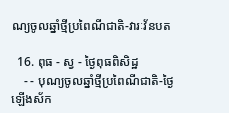ណ្យចូលឆ្នាំថ្មីប្រពៃណីជាតិ-វារៈវ័នបត

  16. ពុធ - ស្វ - ថ្ងៃពុធពិសិដ្ឋ
    - - បុណ្យចូលឆ្នាំថ្មីប្រពៃណីជាតិ-ថ្ងៃឡើងស័ក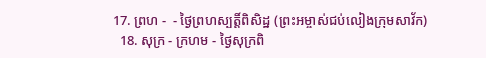17. ព្រហ -  - ថ្ងៃព្រហស្បត្ដិ៍ពិសិដ្ឋ (ព្រះអម្ចាស់ជប់លៀងក្រុមសាវ័ក)
  18. សុក្រ - ក្រហម - ថ្ងៃសុក្រពិ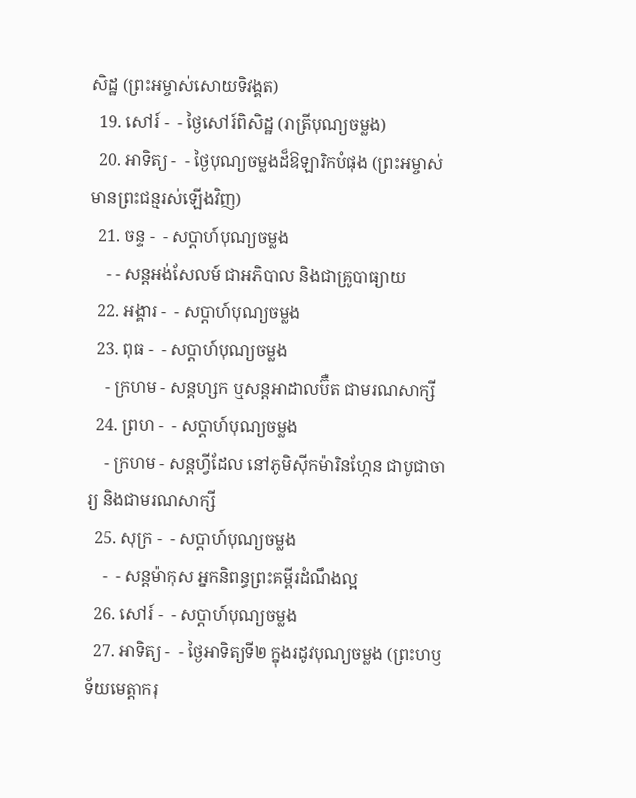សិដ្ឋ (ព្រះអម្ចាស់សោយទិវង្គត)
  19. សៅរ៍ -  - ថ្ងៃសៅរ៍ពិសិដ្ឋ (រាត្រីបុណ្យចម្លង)
  20. អាទិត្យ -  - ថ្ងៃបុណ្យចម្លងដ៏ឱឡារិកបំផុង (ព្រះអម្ចាស់មានព្រះជន្មរស់ឡើងវិញ)
  21. ចន្ទ -  - សប្ដាហ៍បុណ្យចម្លង
    - - សន្ដអង់សែលម៍ ជាអភិបាល និងជាគ្រូបាធ្យាយ
  22. អង្គារ -  - សប្ដាហ៍បុណ្យចម្លង
  23. ពុធ -  - សប្ដាហ៍បុណ្យចម្លង
    - ក្រហម - សន្ដហ្សក ឬសន្ដអាដាលប៊ឺត ជាមរណសាក្សី
  24. ព្រហ -  - សប្ដាហ៍បុណ្យចម្លង
    - ក្រហម - សន្ដហ្វីដែល នៅភូមិស៊ីកម៉ារិនហ្កែន ជាបូជាចារ្យ និងជាមរណសាក្សី
  25. សុក្រ -  - សប្ដាហ៍បុណ្យចម្លង
    -  - សន្ដម៉ាកុស អ្នកនិពន្ធព្រះគម្ពីរដំណឹងល្អ
  26. សៅរ៍ -  - សប្ដាហ៍បុណ្យចម្លង
  27. អាទិត្យ -  - ថ្ងៃអាទិត្យទី២ ក្នុងរដូវបុណ្យចម្លង (ព្រះហឫទ័យមេត្ដាករុ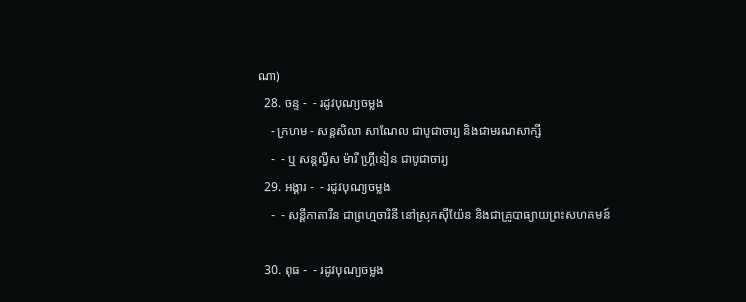ណា)
  28. ចន្ទ -  - រដូវបុណ្យចម្លង
    - ក្រហម - សន្ដសិលា សាណែល ជាបូជាចារ្យ និងជាមរណសាក្សី
    -  - ឬ សន្ដល្វីស ម៉ារី ហ្គ្រីនៀន ជាបូជាចារ្យ
  29. អង្គារ -  - រដូវបុណ្យចម្លង
    -  - សន្ដីកាតារីន ជាព្រហ្មចារិនី នៅស្រុកស៊ីយ៉ែន និងជាគ្រូបាធ្យាយព្រះសហគមន៍

  30. ពុធ -  - រដូវបុណ្យចម្លង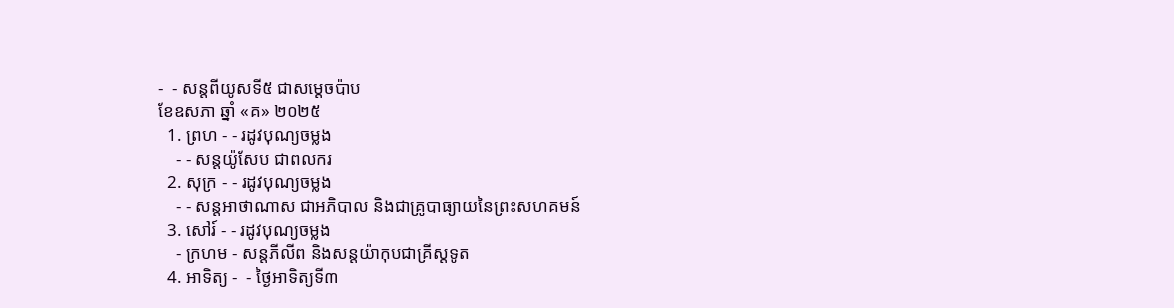-  - សន្ដពីយូសទី៥ ជាសម្ដេចប៉ាប
ខែឧសភា ឆ្នាំ «គ» ២០២៥
  1. ព្រហ - - រដូវបុណ្យចម្លង
    - - សន្ដយ៉ូសែប ជាពលករ
  2. សុក្រ - - រដូវបុណ្យចម្លង
    - - សន្ដអាថាណាស ជាអភិបាល និងជាគ្រូបាធ្យាយនៃព្រះសហគមន៍
  3. សៅរ៍ - - រដូវបុណ្យចម្លង
    - ក្រហម - សន្ដភីលីព និងសន្ដយ៉ាកុបជាគ្រីស្ដទូត
  4. អាទិត្យ -  - ថ្ងៃអាទិត្យទី៣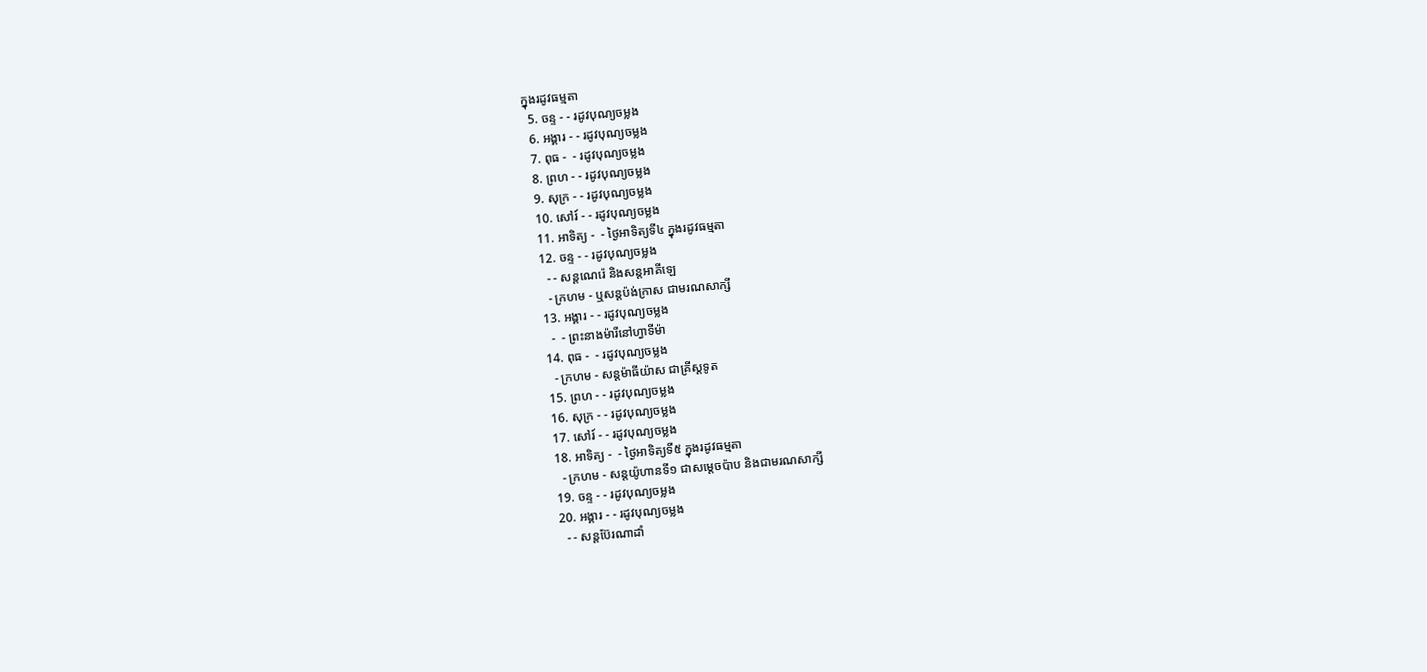ក្នុងរដូវធម្មតា
  5. ចន្ទ - - រដូវបុណ្យចម្លង
  6. អង្គារ - - រដូវបុណ្យចម្លង
  7. ពុធ -  - រដូវបុណ្យចម្លង
  8. ព្រហ - - រដូវបុណ្យចម្លង
  9. សុក្រ - - រដូវបុណ្យចម្លង
  10. សៅរ៍ - - រដូវបុណ្យចម្លង
  11. អាទិត្យ -  - ថ្ងៃអាទិត្យទី៤ ក្នុងរដូវធម្មតា
  12. ចន្ទ - - រដូវបុណ្យចម្លង
    - - សន្ដណេរ៉េ និងសន្ដអាគីឡេ
    - ក្រហម - ឬសន្ដប៉ង់ក្រាស ជាមរណសាក្សី
  13. អង្គារ - - រដូវបុណ្យចម្លង
    -  - ព្រះនាងម៉ារីនៅហ្វាទីម៉ា
  14. ពុធ -  - រដូវបុណ្យចម្លង
    - ក្រហម - សន្ដម៉ាធីយ៉ាស ជាគ្រីស្ដទូត
  15. ព្រហ - - រដូវបុណ្យចម្លង
  16. សុក្រ - - រដូវបុណ្យចម្លង
  17. សៅរ៍ - - រដូវបុណ្យចម្លង
  18. អាទិត្យ -  - ថ្ងៃអាទិត្យទី៥ ក្នុងរដូវធម្មតា
    - ក្រហម - សន្ដយ៉ូហានទី១ ជាសម្ដេចប៉ាប និងជាមរណសាក្សី
  19. ចន្ទ - - រដូវបុណ្យចម្លង
  20. អង្គារ - - រដូវបុណ្យចម្លង
    - - សន្ដប៊ែរណាដាំ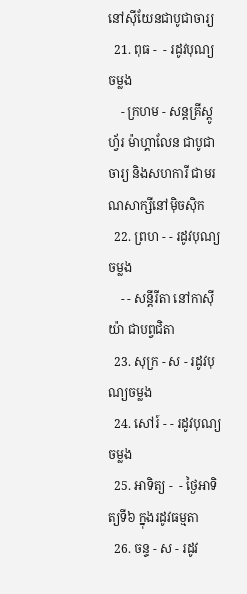នៅស៊ីយែនជាបូជាចារ្យ
  21. ពុធ -  - រដូវបុណ្យចម្លង
    - ក្រហម - សន្ដគ្រីស្ដូហ្វ័រ ម៉ាហ្គាលែន ជាបូជាចារ្យ និងសហការី ជាមរណសាក្សីនៅម៉ិចស៊ិក
  22. ព្រហ - - រដូវបុណ្យចម្លង
    - - សន្ដីរីតា នៅកាស៊ីយ៉ា ជាបព្វជិតា
  23. សុក្រ - ស - រដូវបុណ្យចម្លង
  24. សៅរ៍ - - រដូវបុណ្យចម្លង
  25. អាទិត្យ -  - ថ្ងៃអាទិត្យទី៦ ក្នុងរដូវធម្មតា
  26. ចន្ទ - ស - រដូវ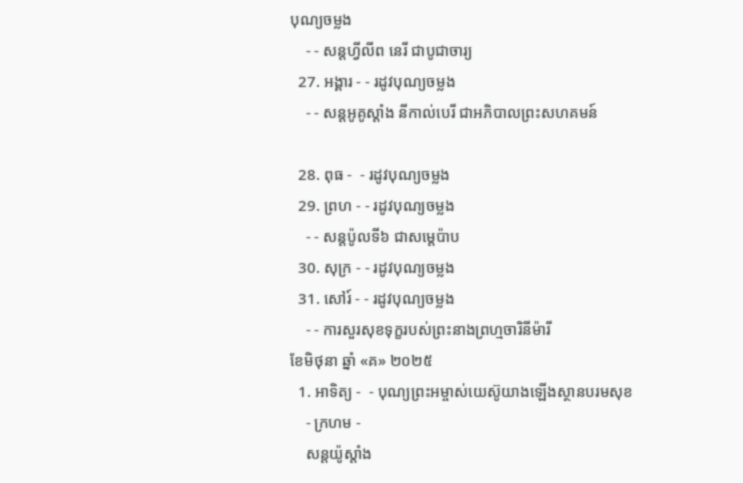បុណ្យចម្លង
    - - សន្ដហ្វីលីព នេរី ជាបូជាចារ្យ
  27. អង្គារ - - រដូវបុណ្យចម្លង
    - - សន្ដអូគូស្ដាំង នីកាល់បេរី ជាអភិបាលព្រះសហគមន៍

  28. ពុធ -  - រដូវបុណ្យចម្លង
  29. ព្រហ - - រដូវបុណ្យចម្លង
    - - សន្ដប៉ូលទី៦ ជាសម្ដេប៉ាប
  30. សុក្រ - - រដូវបុណ្យចម្លង
  31. សៅរ៍ - - រដូវបុណ្យចម្លង
    - - ការសួរសុខទុក្ខរបស់ព្រះនាងព្រហ្មចារិនីម៉ារី
ខែមិថុនា ឆ្នាំ «គ» ២០២៥
  1. អាទិត្យ -  - បុណ្យព្រះអម្ចាស់យេស៊ូយាងឡើងស្ថានបរមសុខ
    - ក្រហម -
    សន្ដយ៉ូស្ដាំង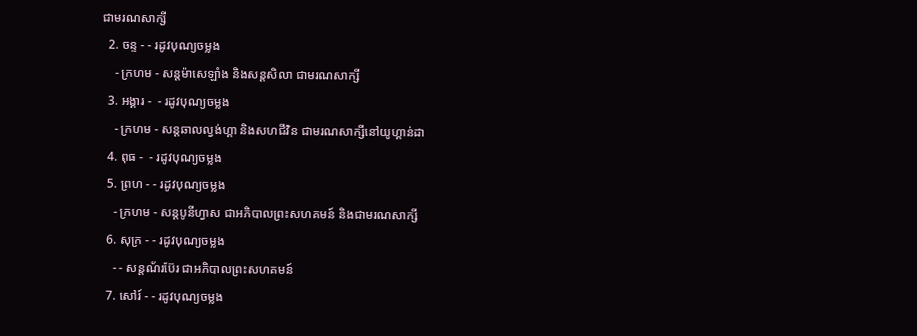ជាមរណសាក្សី
  2. ចន្ទ - - រដូវបុណ្យចម្លង
    - ក្រហម - សន្ដម៉ាសេឡាំង និងសន្ដសិលា ជាមរណសាក្សី
  3. អង្គារ -  - រដូវបុណ្យចម្លង
    - ក្រហម - សន្ដឆាលល្វង់ហ្គា និងសហជីវិន ជាមរណសាក្សីនៅយូហ្គាន់ដា
  4. ពុធ -  - រដូវបុណ្យចម្លង
  5. ព្រហ - - រដូវបុណ្យចម្លង
    - ក្រហម - សន្ដបូនីហ្វាស ជាអភិបាលព្រះសហគមន៍ និងជាមរណសាក្សី
  6. សុក្រ - - រដូវបុណ្យចម្លង
    - - សន្ដណ័រប៊ែរ ជាអភិបាលព្រះសហគមន៍
  7. សៅរ៍ - - រដូវបុណ្យចម្លង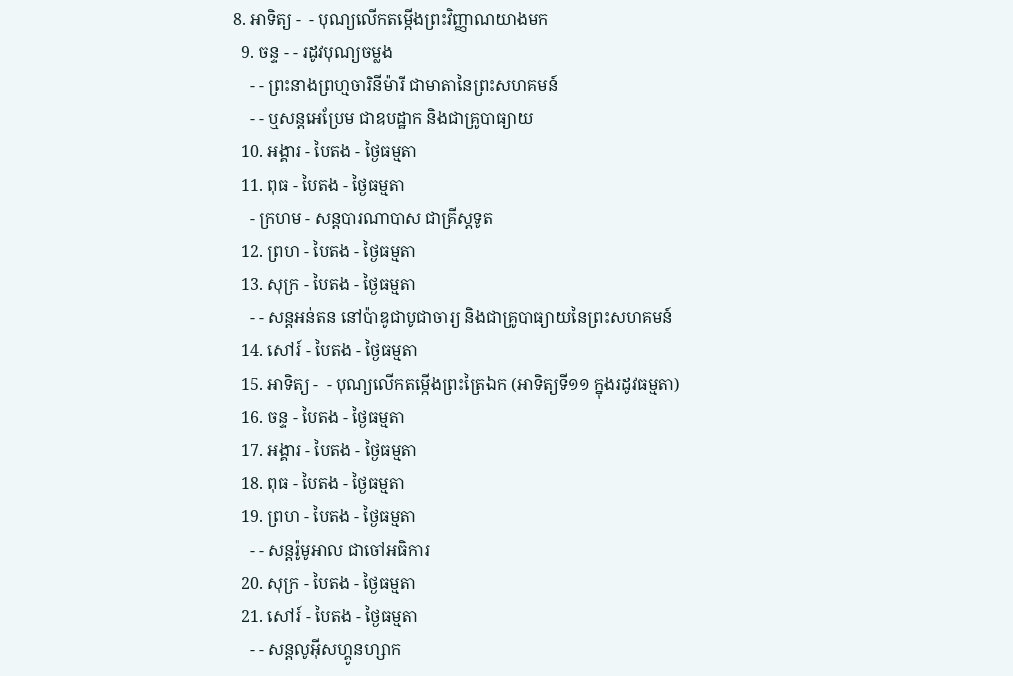8. អាទិត្យ -  - បុណ្យលើកតម្កើងព្រះវិញ្ញាណយាងមក
  9. ចន្ទ - - រដូវបុណ្យចម្លង
    - - ព្រះនាងព្រហ្មចារិនីម៉ារី ជាមាតានៃព្រះសហគមន៍
    - - ឬសន្ដអេប្រែម ជាឧបដ្ឋាក និងជាគ្រូបាធ្យាយ
  10. អង្គារ - បៃតង - ថ្ងៃធម្មតា
  11. ពុធ - បៃតង - ថ្ងៃធម្មតា
    - ក្រហម - សន្ដបារណាបាស ជាគ្រីស្ដទូត
  12. ព្រហ - បៃតង - ថ្ងៃធម្មតា
  13. សុក្រ - បៃតង - ថ្ងៃធម្មតា
    - - សន្ដអន់តន នៅប៉ាឌូជាបូជាចារ្យ និងជាគ្រូបាធ្យាយនៃព្រះសហគមន៍
  14. សៅរ៍ - បៃតង - ថ្ងៃធម្មតា
  15. អាទិត្យ -  - បុណ្យលើកតម្កើងព្រះត្រៃឯក (អាទិត្យទី១១ ក្នុងរដូវធម្មតា)
  16. ចន្ទ - បៃតង - ថ្ងៃធម្មតា
  17. អង្គារ - បៃតង - ថ្ងៃធម្មតា
  18. ពុធ - បៃតង - ថ្ងៃធម្មតា
  19. ព្រហ - បៃតង - ថ្ងៃធម្មតា
    - - សន្ដរ៉ូមូអាល ជាចៅអធិការ
  20. សុក្រ - បៃតង - ថ្ងៃធម្មតា
  21. សៅរ៍ - បៃតង - ថ្ងៃធម្មតា
    - - សន្ដលូអ៊ីសហ្គូនហ្សាក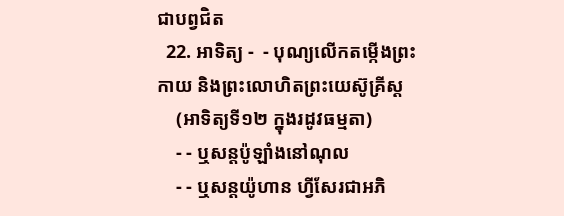ជាបព្វជិត
  22. អាទិត្យ -  - បុណ្យលើកតម្កើងព្រះកាយ និងព្រះលោហិតព្រះយេស៊ូគ្រីស្ដ
    (អាទិត្យទី១២ ក្នុងរដូវធម្មតា)
    - - ឬសន្ដប៉ូឡាំងនៅណុល
    - - ឬសន្ដយ៉ូហាន ហ្វីសែរជាអភិ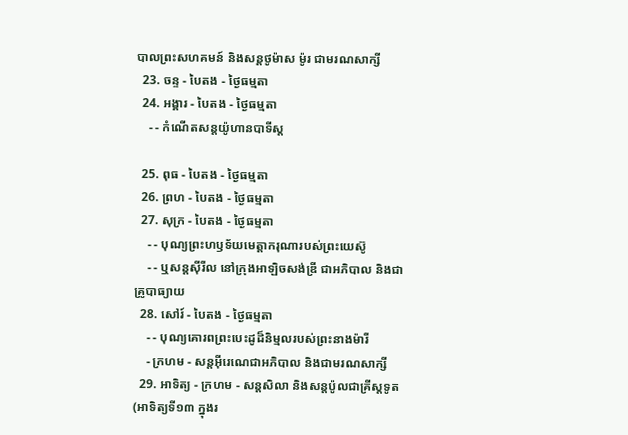បាលព្រះសហគមន៍ និងសន្ដថូម៉ាស ម៉ូរ ជាមរណសាក្សី
  23. ចន្ទ - បៃតង - ថ្ងៃធម្មតា
  24. អង្គារ - បៃតង - ថ្ងៃធម្មតា
    - - កំណើតសន្ដយ៉ូហានបាទីស្ដ

  25. ពុធ - បៃតង - ថ្ងៃធម្មតា
  26. ព្រហ - បៃតង - ថ្ងៃធម្មតា
  27. សុក្រ - បៃតង - ថ្ងៃធម្មតា
    - - បុណ្យព្រះហឫទ័យមេត្ដាករុណារបស់ព្រះយេស៊ូ
    - - ឬសន្ដស៊ីរីល នៅក្រុងអាឡិចសង់ឌ្រី ជាអភិបាល និងជាគ្រូបាធ្យាយ
  28. សៅរ៍ - បៃតង - ថ្ងៃធម្មតា
    - - បុណ្យគោរពព្រះបេះដូដ៏និម្មលរបស់ព្រះនាងម៉ារី
    - ក្រហម - សន្ដអ៊ីរេណេជាអភិបាល និងជាមរណសាក្សី
  29. អាទិត្យ - ក្រហម - សន្ដសិលា និងសន្ដប៉ូលជាគ្រីស្ដទូត (អាទិត្យទី១៣ ក្នុងរ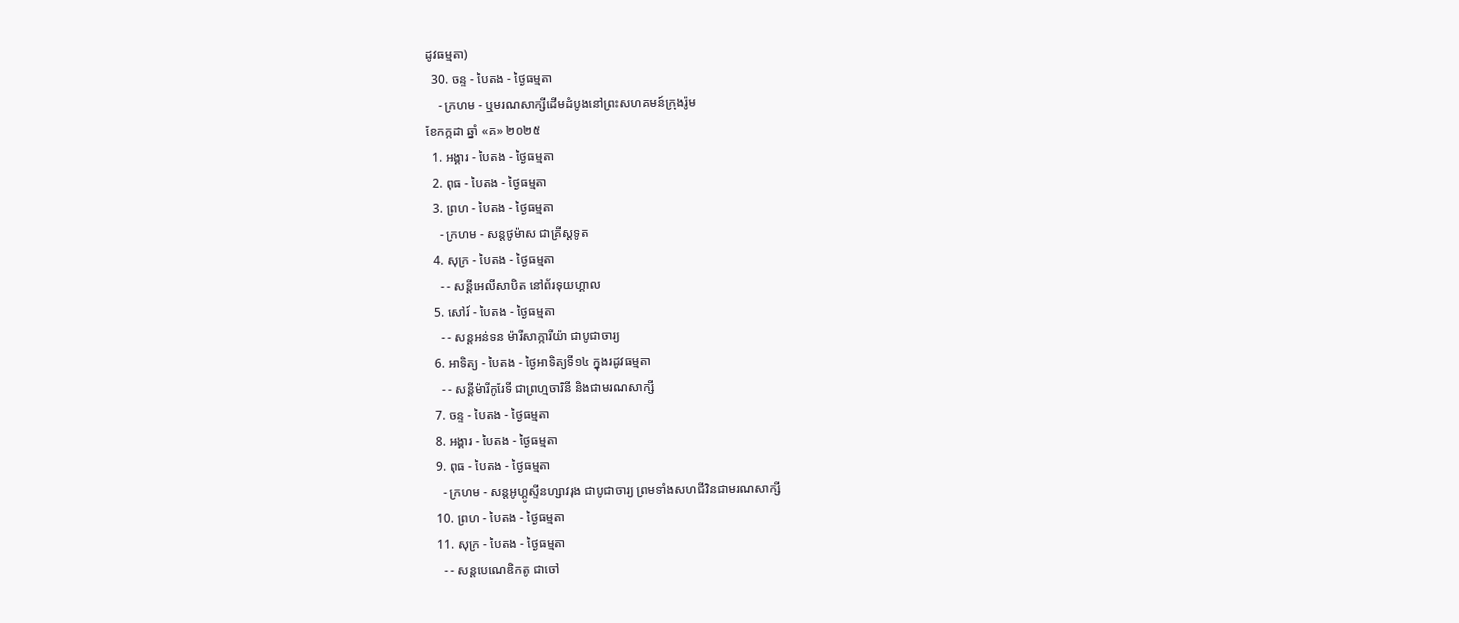ដូវធម្មតា)
  30. ចន្ទ - បៃតង - ថ្ងៃធម្មតា
    - ក្រហម - ឬមរណសាក្សីដើមដំបូងនៅព្រះសហគមន៍ក្រុងរ៉ូម
ខែកក្កដា ឆ្នាំ «គ» ២០២៥
  1. អង្គារ - បៃតង - ថ្ងៃធម្មតា
  2. ពុធ - បៃតង - ថ្ងៃធម្មតា
  3. ព្រហ - បៃតង - ថ្ងៃធម្មតា
    - ក្រហម - សន្ដថូម៉ាស ជាគ្រីស្ដទូត
  4. សុក្រ - បៃតង - ថ្ងៃធម្មតា
    - - សន្ដីអេលីសាបិត នៅព័រទុយហ្គាល
  5. សៅរ៍ - បៃតង - ថ្ងៃធម្មតា
    - - សន្ដអន់ទន ម៉ារីសាក្ការីយ៉ា ជាបូជាចារ្យ
  6. អាទិត្យ - បៃតង - ថ្ងៃអាទិត្យទី១៤ ក្នុងរដូវធម្មតា
    - - សន្ដីម៉ារីកូរែទី ជាព្រហ្មចារិនី និងជាមរណសាក្សី
  7. ចន្ទ - បៃតង - ថ្ងៃធម្មតា
  8. អង្គារ - បៃតង - ថ្ងៃធម្មតា
  9. ពុធ - បៃតង - ថ្ងៃធម្មតា
    - ក្រហម - សន្ដអូហ្គូស្ទីនហ្សាវរុង ជាបូជាចារ្យ ព្រមទាំងសហជីវិនជាមរណសាក្សី
  10. ព្រហ - បៃតង - ថ្ងៃធម្មតា
  11. សុក្រ - បៃតង - ថ្ងៃធម្មតា
    - - សន្ដបេណេឌិកតូ ជាចៅ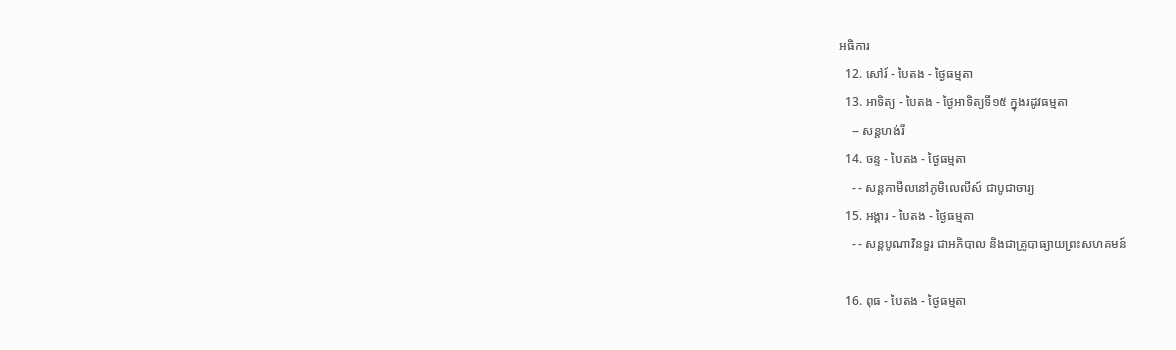អធិការ
  12. សៅរ៍ - បៃតង - ថ្ងៃធម្មតា
  13. អាទិត្យ - បៃតង - ថ្ងៃអាទិត្យទី១៥ ក្នុងរដូវធម្មតា
    -- សន្ដហង់រី
  14. ចន្ទ - បៃតង - ថ្ងៃធម្មតា
    - - សន្ដកាមីលនៅភូមិលេលីស៍ ជាបូជាចារ្យ
  15. អង្គារ - បៃតង - ថ្ងៃធម្មតា
    - - សន្ដបូណាវិនទួរ ជាអភិបាល និងជាគ្រូបាធ្យាយព្រះសហគមន៍

  16. ពុធ - បៃតង - ថ្ងៃធម្មតា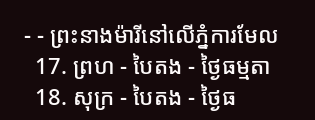- - ព្រះនាងម៉ារីនៅលើភ្នំការមែល
  17. ព្រហ - បៃតង - ថ្ងៃធម្មតា
  18. សុក្រ - បៃតង - ថ្ងៃធ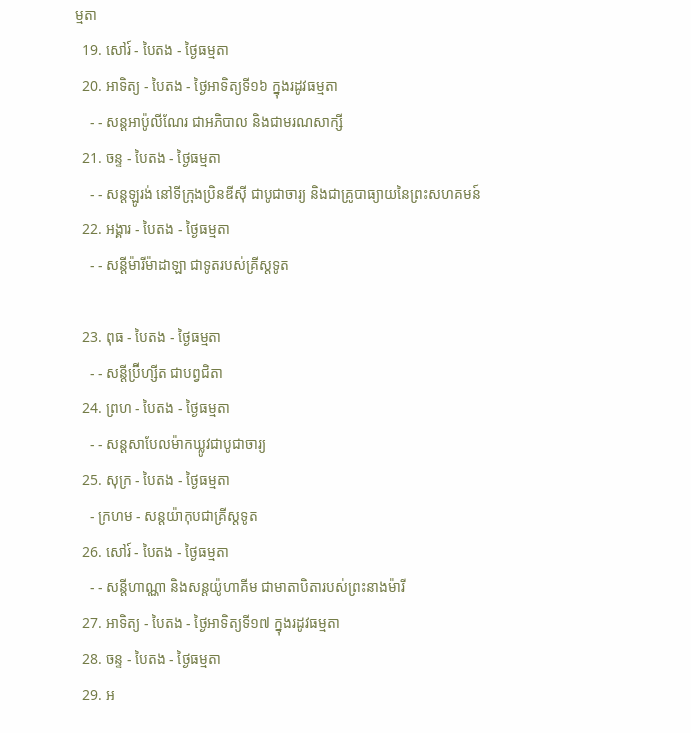ម្មតា
  19. សៅរ៍ - បៃតង - ថ្ងៃធម្មតា
  20. អាទិត្យ - បៃតង - ថ្ងៃអាទិត្យទី១៦ ក្នុងរដូវធម្មតា
    - - សន្ដអាប៉ូលីណែរ ជាអភិបាល និងជាមរណសាក្សី
  21. ចន្ទ - បៃតង - ថ្ងៃធម្មតា
    - - សន្ដឡូរង់ នៅទីក្រុងប្រិនឌីស៊ី ជាបូជាចារ្យ និងជាគ្រូបាធ្យាយនៃព្រះសហគមន៍
  22. អង្គារ - បៃតង - ថ្ងៃធម្មតា
    - - សន្ដីម៉ារីម៉ាដាឡា ជាទូតរបស់គ្រីស្ដទូត

  23. ពុធ - បៃតង - ថ្ងៃធម្មតា
    - - សន្ដីប្រ៊ីហ្សីត ជាបព្វជិតា
  24. ព្រហ - បៃតង - ថ្ងៃធម្មតា
    - - សន្ដសាបែលម៉ាកឃ្លូវជាបូជាចារ្យ
  25. សុក្រ - បៃតង - ថ្ងៃធម្មតា
    - ក្រហម - សន្ដយ៉ាកុបជាគ្រីស្ដទូត
  26. សៅរ៍ - បៃតង - ថ្ងៃធម្មតា
    - - សន្ដីហាណ្ណា និងសន្ដយ៉ូហាគីម ជាមាតាបិតារបស់ព្រះនាងម៉ារី
  27. អាទិត្យ - បៃតង - ថ្ងៃអាទិត្យទី១៧ ក្នុងរដូវធម្មតា
  28. ចន្ទ - បៃតង - ថ្ងៃធម្មតា
  29. អ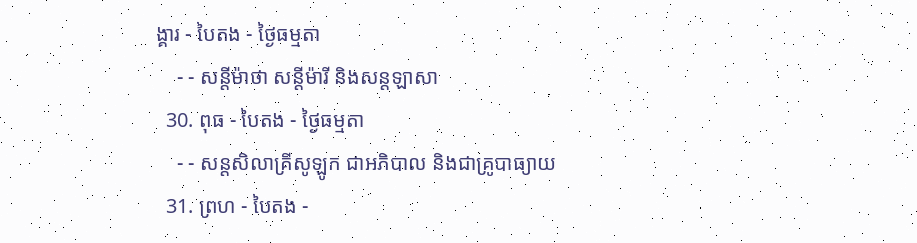ង្គារ - បៃតង - ថ្ងៃធម្មតា
    - - សន្ដីម៉ាថា សន្ដីម៉ារី និងសន្ដឡាសា
  30. ពុធ - បៃតង - ថ្ងៃធម្មតា
    - - សន្ដសិលាគ្រីសូឡូក ជាអភិបាល និងជាគ្រូបាធ្យាយ
  31. ព្រហ - បៃតង -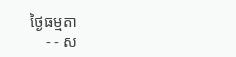ថ្ងៃធម្មតា
    - - ស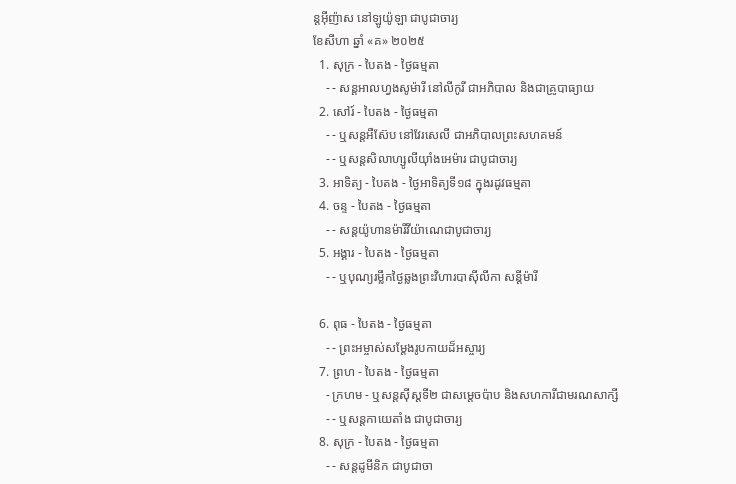ន្ដអ៊ីញ៉ាស នៅឡូយ៉ូឡា ជាបូជាចារ្យ
ខែសីហា ឆ្នាំ «គ» ២០២៥
  1. សុក្រ - បៃតង - ថ្ងៃធម្មតា
    - - សន្ដអាលហ្វងសូម៉ារី នៅលីកូរី ជាអភិបាល និងជាគ្រូបាធ្យាយ
  2. សៅរ៍ - បៃតង - ថ្ងៃធម្មតា
    - - ឬសន្ដអឺស៊ែប នៅវែរសេលី ជាអភិបាលព្រះសហគមន៍
    - - ឬសន្ដសិលាហ្សូលីយ៉ាំងអេម៉ារ ជាបូជាចារ្យ
  3. អាទិត្យ - បៃតង - ថ្ងៃអាទិត្យទី១៨ ក្នុងរដូវធម្មតា
  4. ចន្ទ - បៃតង - ថ្ងៃធម្មតា
    - - សន្ដយ៉ូហានម៉ារីវីយ៉ាណេជាបូជាចារ្យ
  5. អង្គារ - បៃតង - ថ្ងៃធម្មតា
    - - ឬបុណ្យរម្លឹកថ្ងៃឆ្លងព្រះវិហារបាស៊ីលីកា សន្ដីម៉ារី

  6. ពុធ - បៃតង - ថ្ងៃធម្មតា
    - - ព្រះអម្ចាស់សម្ដែងរូបកាយដ៏អស្ចារ្យ
  7. ព្រហ - បៃតង - ថ្ងៃធម្មតា
    - ក្រហម - ឬសន្ដស៊ីស្ដទី២ ជាសម្ដេចប៉ាប និងសហការីជាមរណសាក្សី
    - - ឬសន្ដកាយេតាំង ជាបូជាចារ្យ
  8. សុក្រ - បៃតង - ថ្ងៃធម្មតា
    - - សន្ដដូមីនិក ជាបូជាចា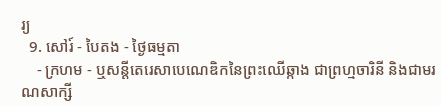រ្យ
  9. សៅរ៍ - បៃតង - ថ្ងៃធម្មតា
    - ក្រហម - ឬសន្ដីតេរេសាបេណេឌិកនៃព្រះឈើឆ្កាង ជាព្រហ្មចារិនី និងជាមរណសាក្សី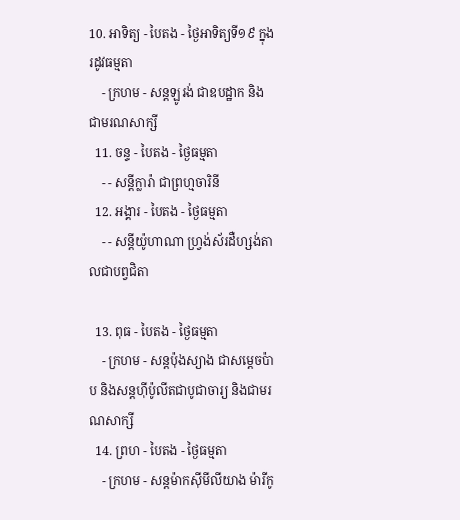10. អាទិត្យ - បៃតង - ថ្ងៃអាទិត្យទី១៩ ក្នុងរដូវធម្មតា
    - ក្រហម - សន្ដឡូរង់ ជាឧបដ្ឋាក និងជាមរណសាក្សី
  11. ចន្ទ - បៃតង - ថ្ងៃធម្មតា
    - - សន្ដីក្លារ៉ា ជាព្រហ្មចារិនី
  12. អង្គារ - បៃតង - ថ្ងៃធម្មតា
    - - សន្ដីយ៉ូហាណា ហ្វ្រង់ស័រដឺហ្សង់តាលជាបព្វជិតា

  13. ពុធ - បៃតង - ថ្ងៃធម្មតា
    - ក្រហម - សន្ដប៉ុងស្យាង ជាសម្ដេចប៉ាប និងសន្ដហ៊ីប៉ូលីតជាបូជាចារ្យ និងជាមរណសាក្សី
  14. ព្រហ - បៃតង - ថ្ងៃធម្មតា
    - ក្រហម - សន្ដម៉ាកស៊ីមីលីយាង ម៉ារីកូ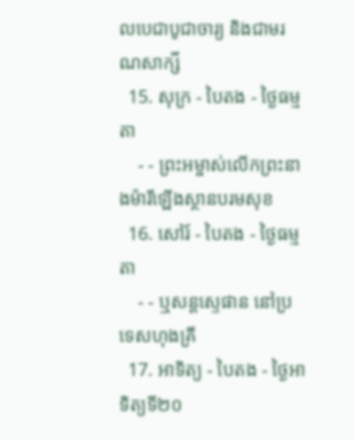លបេជាបូជាចារ្យ និងជាមរណសាក្សី
  15. សុក្រ - បៃតង - ថ្ងៃធម្មតា
    - - ព្រះអម្ចាស់លើកព្រះនាងម៉ារីឡើងស្ថានបរមសុខ
  16. សៅរ៍ - បៃតង - ថ្ងៃធម្មតា
    - - ឬសន្ដស្ទេផាន នៅប្រទេសហុងគ្រី
  17. អាទិត្យ - បៃតង - ថ្ងៃអាទិត្យទី២០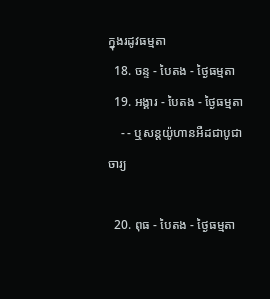ក្នុងរដូវធម្មតា
  18. ចន្ទ - បៃតង - ថ្ងៃធម្មតា
  19. អង្គារ - បៃតង - ថ្ងៃធម្មតា
    - - ឬសន្ដយ៉ូហានអឺដជាបូជាចារ្យ

  20. ពុធ - បៃតង - ថ្ងៃធម្មតា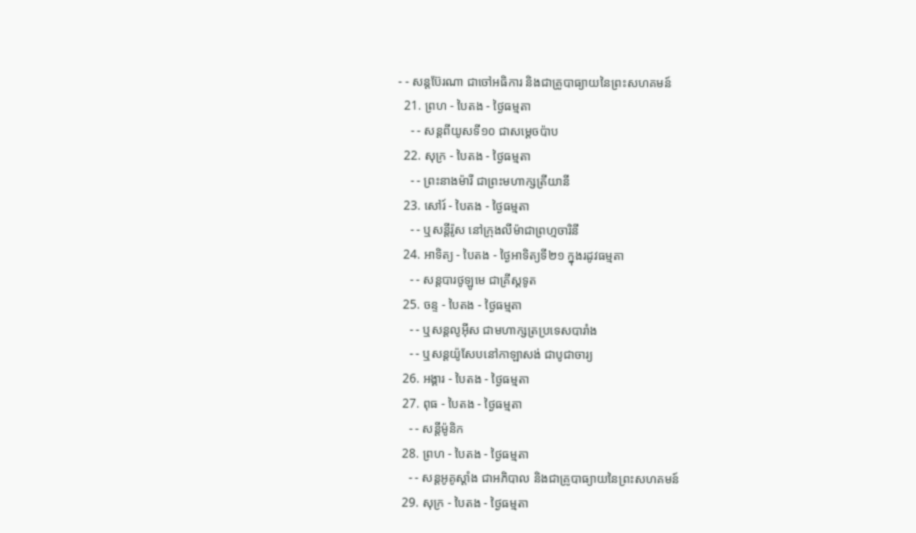- - សន្ដប៊ែរណា ជាចៅអធិការ និងជាគ្រូបាធ្យាយនៃព្រះសហគមន៍
  21. ព្រហ - បៃតង - ថ្ងៃធម្មតា
    - - សន្ដពីយូសទី១០ ជាសម្ដេចប៉ាប
  22. សុក្រ - បៃតង - ថ្ងៃធម្មតា
    - - ព្រះនាងម៉ារី ជាព្រះមហាក្សត្រីយានី
  23. សៅរ៍ - បៃតង - ថ្ងៃធម្មតា
    - - ឬសន្ដីរ៉ូស នៅក្រុងលីម៉ាជាព្រហ្មចារិនី
  24. អាទិត្យ - បៃតង - ថ្ងៃអាទិត្យទី២១ ក្នុងរដូវធម្មតា
    - - សន្ដបារថូឡូមេ ជាគ្រីស្ដទូត
  25. ចន្ទ - បៃតង - ថ្ងៃធម្មតា
    - - ឬសន្ដលូអ៊ីស ជាមហាក្សត្រប្រទេសបារាំង
    - - ឬសន្ដយ៉ូសែបនៅកាឡាសង់ ជាបូជាចារ្យ
  26. អង្គារ - បៃតង - ថ្ងៃធម្មតា
  27. ពុធ - បៃតង - ថ្ងៃធម្មតា
    - - សន្ដីម៉ូនិក
  28. ព្រហ - បៃតង - ថ្ងៃធម្មតា
    - - សន្ដអូគូស្ដាំង ជាអភិបាល និងជាគ្រូបាធ្យាយនៃព្រះសហគមន៍
  29. សុក្រ - បៃតង - ថ្ងៃធម្មតា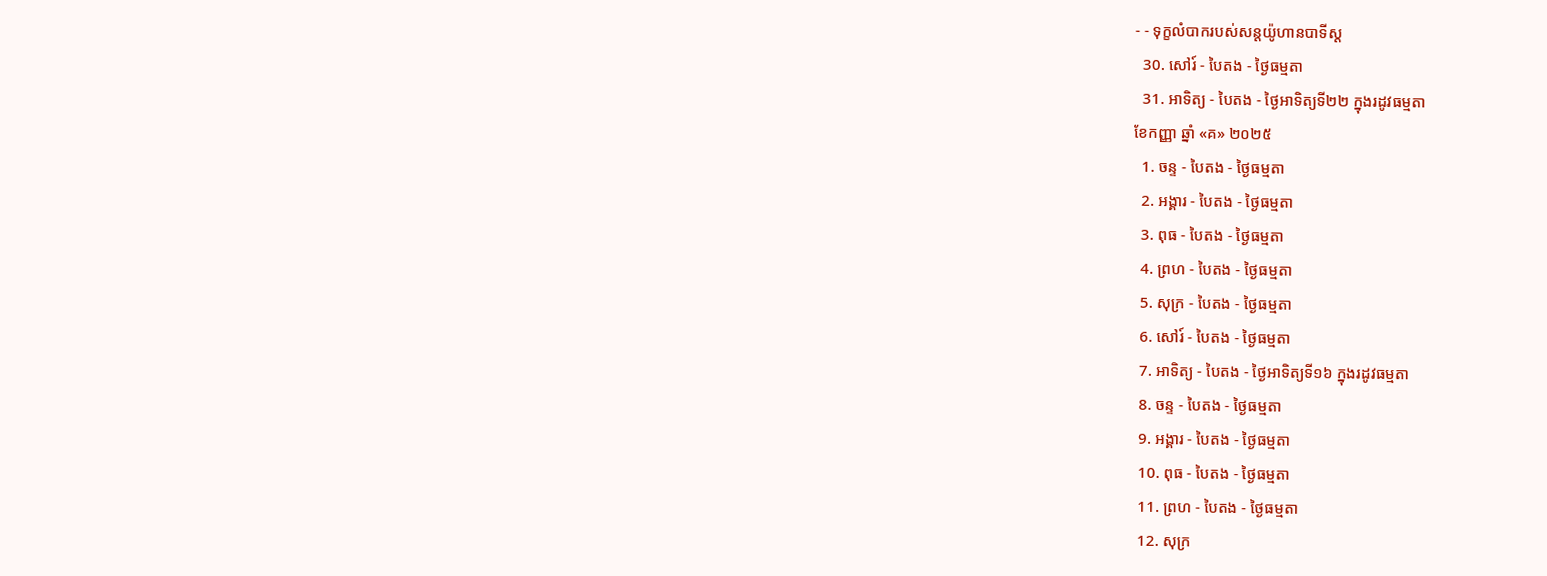- - ទុក្ខលំបាករបស់សន្ដយ៉ូហានបាទីស្ដ
  30. សៅរ៍ - បៃតង - ថ្ងៃធម្មតា
  31. អាទិត្យ - បៃតង - ថ្ងៃអាទិត្យទី២២ ក្នុងរដូវធម្មតា
ខែកញ្ញា ឆ្នាំ «គ» ២០២៥
  1. ចន្ទ - បៃតង - ថ្ងៃធម្មតា
  2. អង្គារ - បៃតង - ថ្ងៃធម្មតា
  3. ពុធ - បៃតង - ថ្ងៃធម្មតា
  4. ព្រហ - បៃតង - ថ្ងៃធម្មតា
  5. សុក្រ - បៃតង - ថ្ងៃធម្មតា
  6. សៅរ៍ - បៃតង - ថ្ងៃធម្មតា
  7. អាទិត្យ - បៃតង - ថ្ងៃអាទិត្យទី១៦ ក្នុងរដូវធម្មតា
  8. ចន្ទ - បៃតង - ថ្ងៃធម្មតា
  9. អង្គារ - បៃតង - ថ្ងៃធម្មតា
  10. ពុធ - បៃតង - ថ្ងៃធម្មតា
  11. ព្រហ - បៃតង - ថ្ងៃធម្មតា
  12. សុក្រ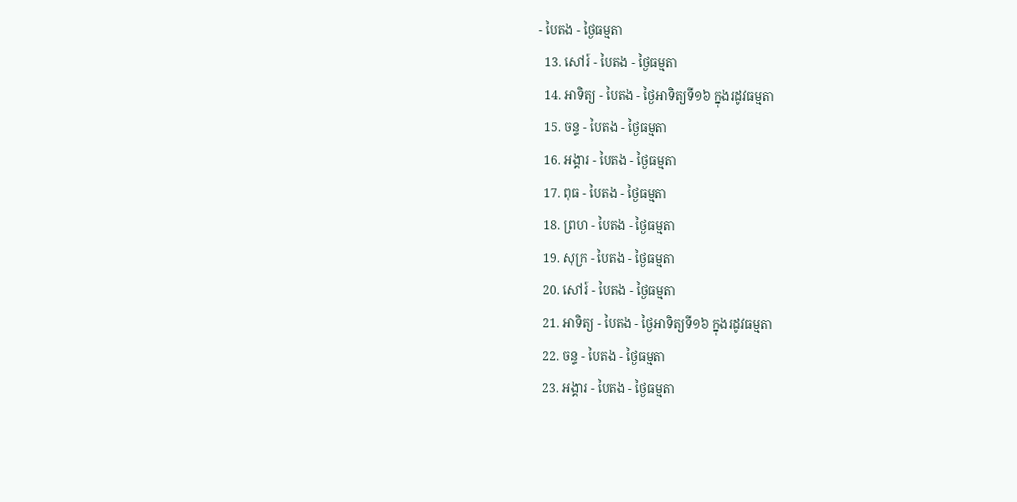- បៃតង - ថ្ងៃធម្មតា
  13. សៅរ៍ - បៃតង - ថ្ងៃធម្មតា
  14. អាទិត្យ - បៃតង - ថ្ងៃអាទិត្យទី១៦ ក្នុងរដូវធម្មតា
  15. ចន្ទ - បៃតង - ថ្ងៃធម្មតា
  16. អង្គារ - បៃតង - ថ្ងៃធម្មតា
  17. ពុធ - បៃតង - ថ្ងៃធម្មតា
  18. ព្រហ - បៃតង - ថ្ងៃធម្មតា
  19. សុក្រ - បៃតង - ថ្ងៃធម្មតា
  20. សៅរ៍ - បៃតង - ថ្ងៃធម្មតា
  21. អាទិត្យ - បៃតង - ថ្ងៃអាទិត្យទី១៦ ក្នុងរដូវធម្មតា
  22. ចន្ទ - បៃតង - ថ្ងៃធម្មតា
  23. អង្គារ - បៃតង - ថ្ងៃធម្មតា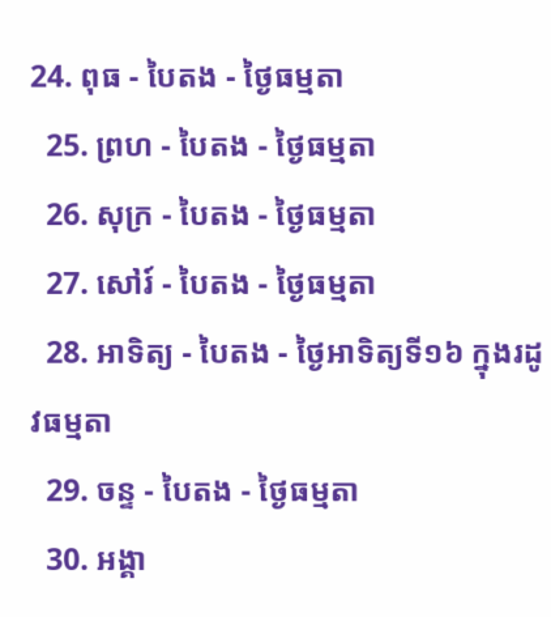24. ពុធ - បៃតង - ថ្ងៃធម្មតា
  25. ព្រហ - បៃតង - ថ្ងៃធម្មតា
  26. សុក្រ - បៃតង - ថ្ងៃធម្មតា
  27. សៅរ៍ - បៃតង - ថ្ងៃធម្មតា
  28. អាទិត្យ - បៃតង - ថ្ងៃអាទិត្យទី១៦ ក្នុងរដូវធម្មតា
  29. ចន្ទ - បៃតង - ថ្ងៃធម្មតា
  30. អង្គា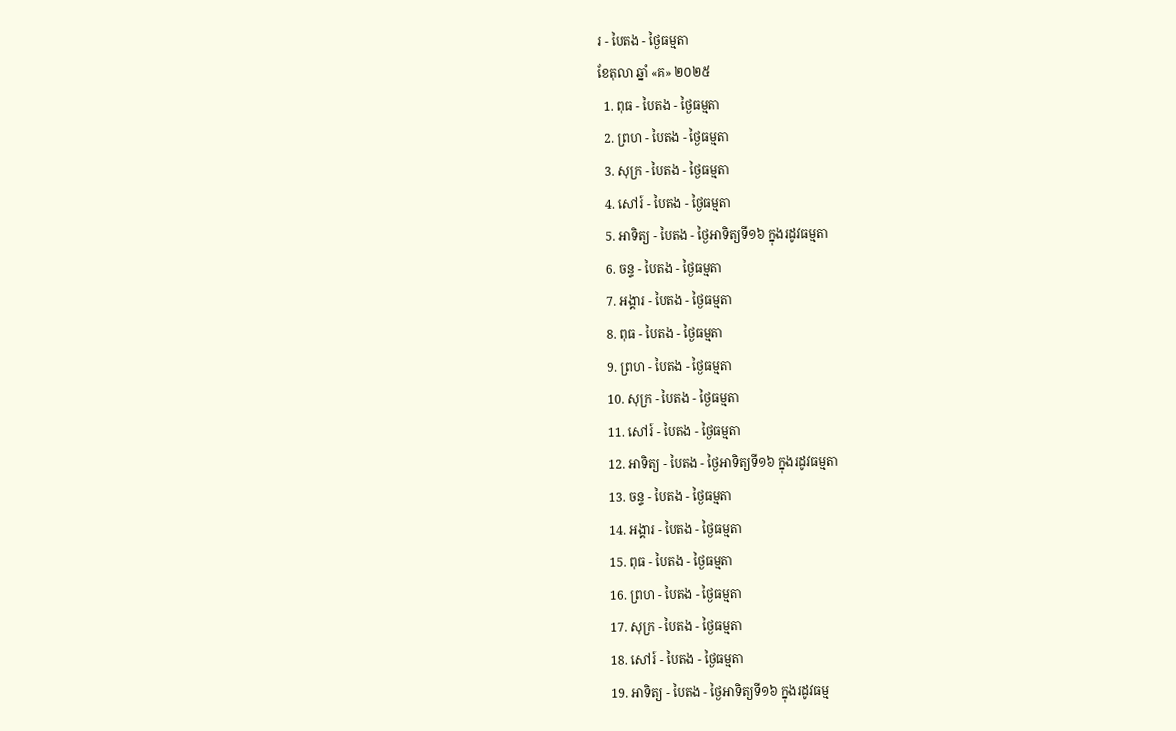រ - បៃតង - ថ្ងៃធម្មតា
ខែតុលា ឆ្នាំ «គ» ២០២៥
  1. ពុធ - បៃតង - ថ្ងៃធម្មតា
  2. ព្រហ - បៃតង - ថ្ងៃធម្មតា
  3. សុក្រ - បៃតង - ថ្ងៃធម្មតា
  4. សៅរ៍ - បៃតង - ថ្ងៃធម្មតា
  5. អាទិត្យ - បៃតង - ថ្ងៃអាទិត្យទី១៦ ក្នុងរដូវធម្មតា
  6. ចន្ទ - បៃតង - ថ្ងៃធម្មតា
  7. អង្គារ - បៃតង - ថ្ងៃធម្មតា
  8. ពុធ - បៃតង - ថ្ងៃធម្មតា
  9. ព្រហ - បៃតង - ថ្ងៃធម្មតា
  10. សុក្រ - បៃតង - ថ្ងៃធម្មតា
  11. សៅរ៍ - បៃតង - ថ្ងៃធម្មតា
  12. អាទិត្យ - បៃតង - ថ្ងៃអាទិត្យទី១៦ ក្នុងរដូវធម្មតា
  13. ចន្ទ - បៃតង - ថ្ងៃធម្មតា
  14. អង្គារ - បៃតង - ថ្ងៃធម្មតា
  15. ពុធ - បៃតង - ថ្ងៃធម្មតា
  16. ព្រហ - បៃតង - ថ្ងៃធម្មតា
  17. សុក្រ - បៃតង - ថ្ងៃធម្មតា
  18. សៅរ៍ - បៃតង - ថ្ងៃធម្មតា
  19. អាទិត្យ - បៃតង - ថ្ងៃអាទិត្យទី១៦ ក្នុងរដូវធម្ម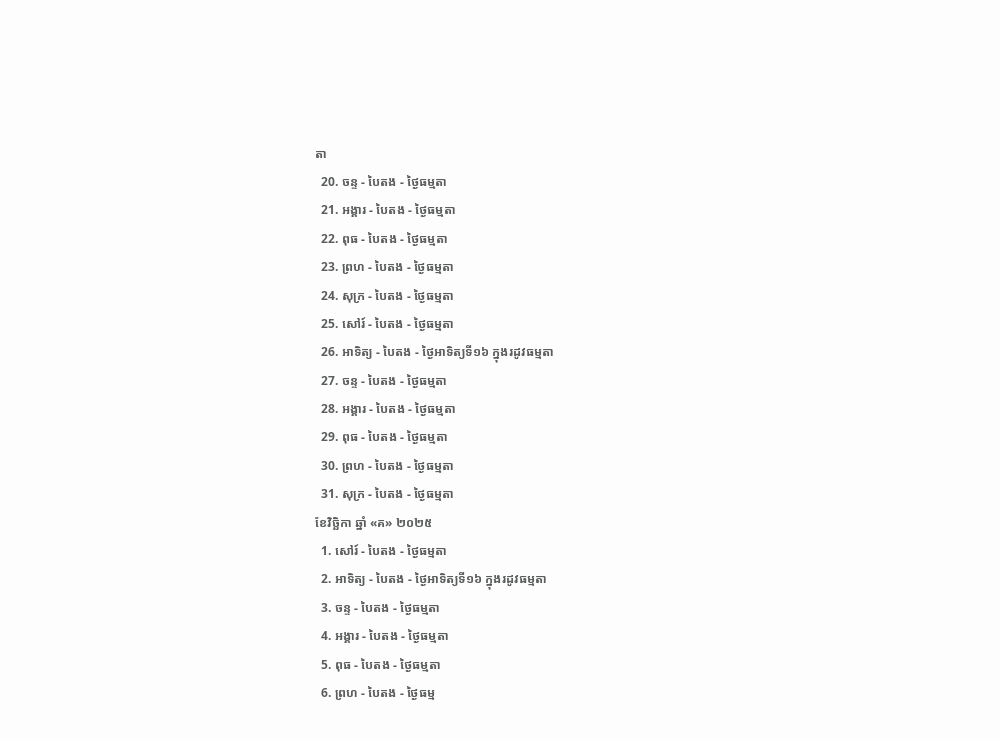តា
  20. ចន្ទ - បៃតង - ថ្ងៃធម្មតា
  21. អង្គារ - បៃតង - ថ្ងៃធម្មតា
  22. ពុធ - បៃតង - ថ្ងៃធម្មតា
  23. ព្រហ - បៃតង - ថ្ងៃធម្មតា
  24. សុក្រ - បៃតង - ថ្ងៃធម្មតា
  25. សៅរ៍ - បៃតង - ថ្ងៃធម្មតា
  26. អាទិត្យ - បៃតង - ថ្ងៃអាទិត្យទី១៦ ក្នុងរដូវធម្មតា
  27. ចន្ទ - បៃតង - ថ្ងៃធម្មតា
  28. អង្គារ - បៃតង - ថ្ងៃធម្មតា
  29. ពុធ - បៃតង - ថ្ងៃធម្មតា
  30. ព្រហ - បៃតង - ថ្ងៃធម្មតា
  31. សុក្រ - បៃតង - ថ្ងៃធម្មតា
ខែវិច្ឆិកា ឆ្នាំ «គ» ២០២៥
  1. សៅរ៍ - បៃតង - ថ្ងៃធម្មតា
  2. អាទិត្យ - បៃតង - ថ្ងៃអាទិត្យទី១៦ ក្នុងរដូវធម្មតា
  3. ចន្ទ - បៃតង - ថ្ងៃធម្មតា
  4. អង្គារ - បៃតង - ថ្ងៃធម្មតា
  5. ពុធ - បៃតង - ថ្ងៃធម្មតា
  6. ព្រហ - បៃតង - ថ្ងៃធម្ម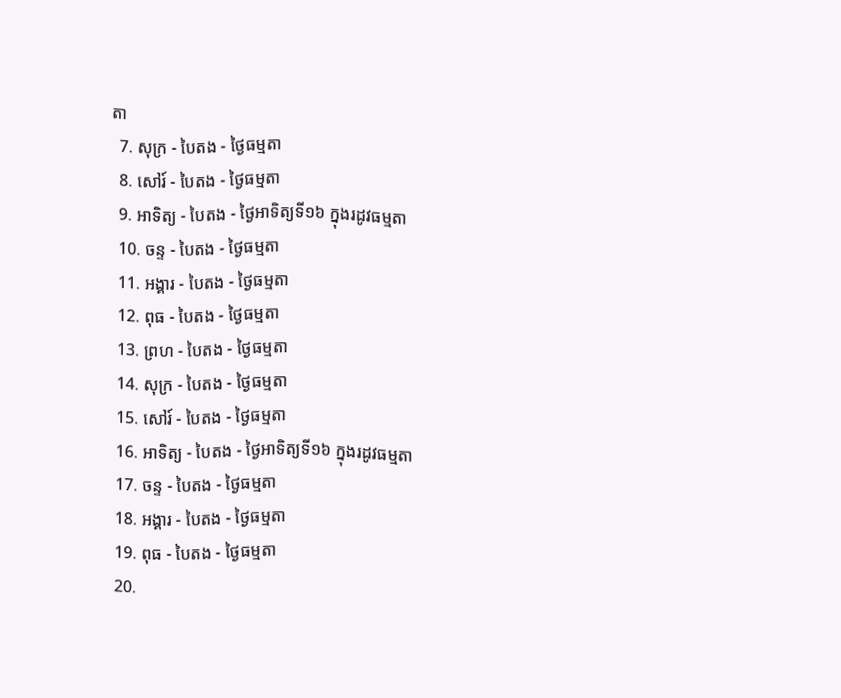តា
  7. សុក្រ - បៃតង - ថ្ងៃធម្មតា
  8. សៅរ៍ - បៃតង - ថ្ងៃធម្មតា
  9. អាទិត្យ - បៃតង - ថ្ងៃអាទិត្យទី១៦ ក្នុងរដូវធម្មតា
  10. ចន្ទ - បៃតង - ថ្ងៃធម្មតា
  11. អង្គារ - បៃតង - ថ្ងៃធម្មតា
  12. ពុធ - បៃតង - ថ្ងៃធម្មតា
  13. ព្រហ - បៃតង - ថ្ងៃធម្មតា
  14. សុក្រ - បៃតង - ថ្ងៃធម្មតា
  15. សៅរ៍ - បៃតង - ថ្ងៃធម្មតា
  16. អាទិត្យ - បៃតង - ថ្ងៃអាទិត្យទី១៦ ក្នុងរដូវធម្មតា
  17. ចន្ទ - បៃតង - ថ្ងៃធម្មតា
  18. អង្គារ - បៃតង - ថ្ងៃធម្មតា
  19. ពុធ - បៃតង - ថ្ងៃធម្មតា
  20.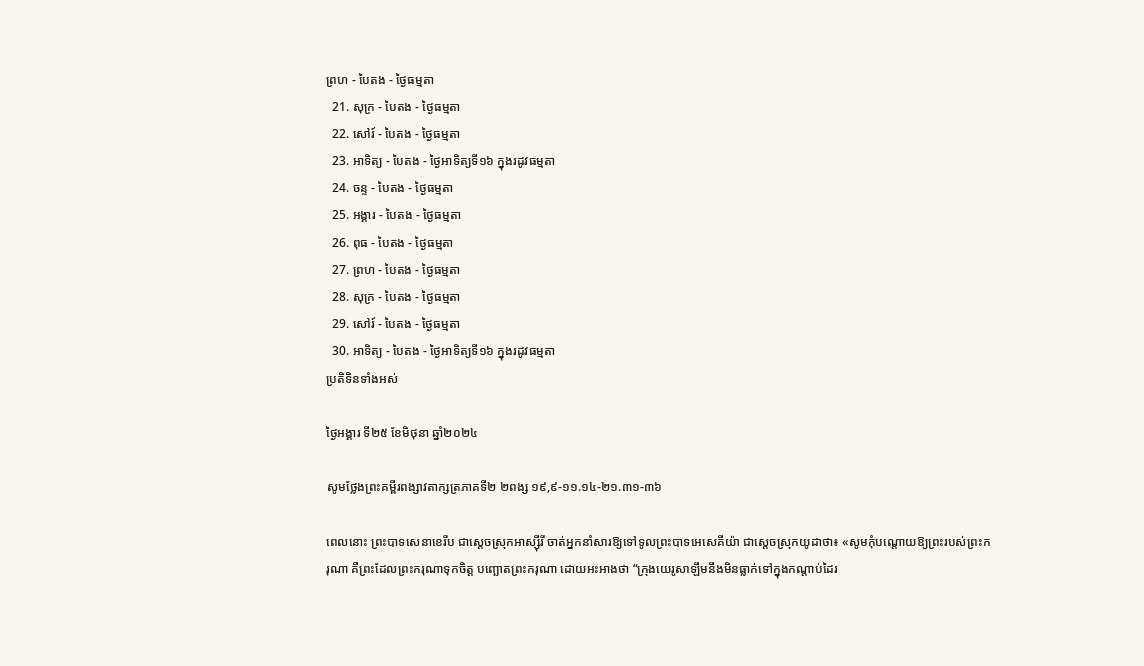ព្រហ - បៃតង - ថ្ងៃធម្មតា
  21. សុក្រ - បៃតង - ថ្ងៃធម្មតា
  22. សៅរ៍ - បៃតង - ថ្ងៃធម្មតា
  23. អាទិត្យ - បៃតង - ថ្ងៃអាទិត្យទី១៦ ក្នុងរដូវធម្មតា
  24. ចន្ទ - បៃតង - ថ្ងៃធម្មតា
  25. អង្គារ - បៃតង - ថ្ងៃធម្មតា
  26. ពុធ - បៃតង - ថ្ងៃធម្មតា
  27. ព្រហ - បៃតង - ថ្ងៃធម្មតា
  28. សុក្រ - បៃតង - ថ្ងៃធម្មតា
  29. សៅរ៍ - បៃតង - ថ្ងៃធម្មតា
  30. អាទិត្យ - បៃតង - ថ្ងៃអាទិត្យទី១៦ ក្នុងរដូវធម្មតា
ប្រតិទិនទាំងអស់

ថ្ងៃអង្គារ ទី២៥ ខែមិថុនា ឆ្នាំ២០២៤

សូមថ្លែងព្រះគម្ពីរពង្សាវតាក្សត្រភាគទី២ ២ពង្ស ១៩,៩-១១.១៤-២១.៣១-៣៦

ពេលនោះ ព្រះបាទសេនាខេរីប ជាស្តេចស្រុកអាស្ស៊ីរី ចាត់អ្នកនាំសារឱ្យទៅទូលព្រះបាទអេសេគីយ៉ា ជាស្តេចស្រុកយូដាថា៖ «សូមកុំបណ្តោយឱ្យព្រះរបស់ព្រះករុណា គឺព្រះដែលព្រះករុណាទុកចិត្ត បញ្ឆោតព្រះករុណា ដោយអះអាងថា “ក្រុងយេរូសាឡឹមនឹងមិនធ្លាក់ទៅក្នុងកណ្តាប់ដៃរ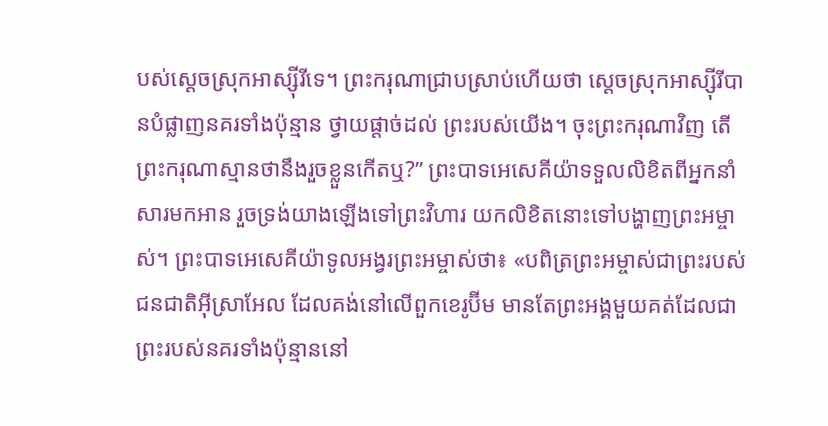បស់ស្តេចស្រុកអាស្ស៊ីរីទេ។ ព្រះករុណាជ្រាបស្រាប់ហើយថា សេ្តចស្រុកអាស្ស៊ីរីបានបំផ្លាញនគរទាំងប៉ុន្មាន ថ្វាយផ្តាច់ដល់ ព្រះរបស់យើង។ ចុះព្រះករុណាវិញ តើព្រះករុណាស្មានថានឹងរួចខ្លួនកើតឬ?” ព្រះបាទអេសេគីយ៉ាទទួលលិខិតពីអ្នកនាំសារមកអាន រួចទ្រង់យាងឡើងទៅព្រះវិហារ យកលិខិតនោះទៅបង្ហាញព្រះអម្ចាស់។ ព្រះបាទអេសេគីយ៉ាទូលអង្វរព្រះអម្ចាស់ថា៖ «បពិត្រព្រះអម្ចាស់ជាព្រះរបស់ជនជាតិអ៊ីស្រាអែល ដែលគង់នៅលើពួកខេរូប៊ីម មានតែព្រះអង្គមួយគត់ដែលជាព្រះរបស់នគរទាំងប៉ុន្មាននៅ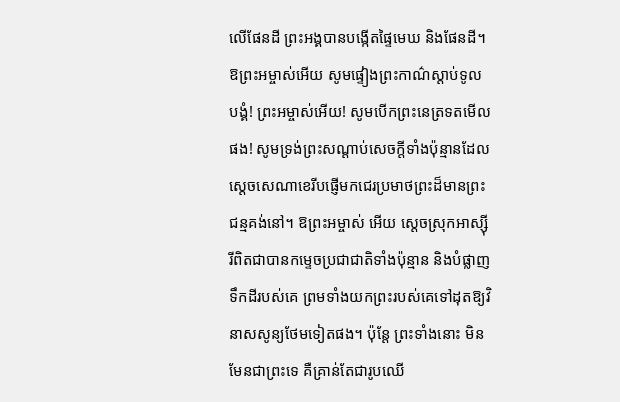លើផែនដី ព្រះអង្គបានបង្កើតផ្ទៃមេឃ និងផែនដី។ ឱព្រះអម្ចាស់អើយ សូមផ្ទៀងព្រះកាណ៌ស្តាប់ទូលបង្គំ! ព្រះអម្ចាស់អើយ! សូមបើកព្រះនេត្រទតមើលផង! សូមទ្រង់ព្រះសណ្តាប់សេចក្តីទាំងប៉ុន្មានដែលស្តេចសេណាខេរីបផ្ញើមកជេរប្រមាថព្រះដ៏មានព្រះជន្មគង់នៅ។ ឱព្រះអម្ចាស់ អើយ ស្តេចស្រុកអាស្ស៊ីរីពិតជាបានកម្ទេចប្រជាជាតិទាំងប៉ុន្មាន និងបំផ្លាញទឹកដីរបស់គេ ព្រមទាំងយកព្រះរបស់គេទៅដុតឱ្យវិនាសសូន្យថែមទៀតផង។ ប៉ុន្តែ ព្រះទាំងនោះ មិនមែនជាព្រះទេ គឺគ្រាន់តែជារូបឈើ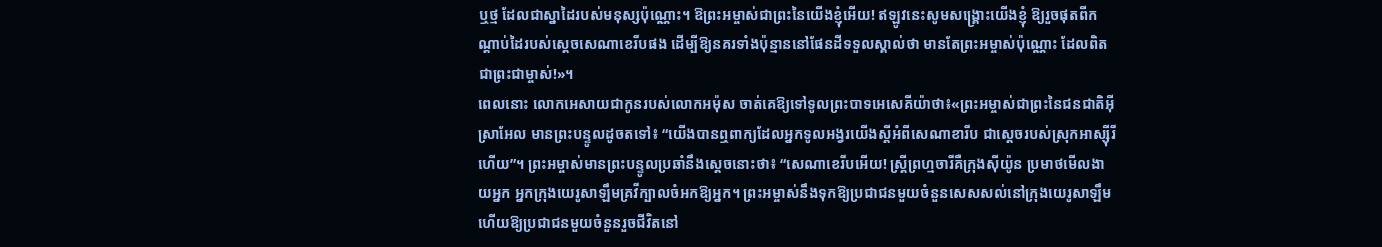ឬថ្ម ដែលជាស្នាដៃរបស់មនុស្សប៉ុណ្ណោះ។ ឱព្រះអម្ចាស់ជាព្រះនៃយើងខ្ញុំអើយ! ឥឡូវនេះសូមសង្គ្រោះយើងខ្ញុំ ឱ្យរួចផុតពីកណ្តាប់ដៃរបស់ស្តេចសេណាខេរីបផង ដើម្បីឱ្យនគរទាំងប៉ុន្មាននៅផែនដីទទួលស្គាល់ថា មានតែព្រះអម្ចាស់ប៉ុណ្ណោះ ដែលពិតជាព្រះជាម្ចាស់!»។
ពេលនោះ លោកអេសាយជាកូនរបស់លោកអម៉ុស ចាត់គេឱ្យទៅទូលព្រះបាទអេសេគីយ៉ាថា៖«ព្រះអម្ចាស់ជាព្រះនៃជនជាតិអ៊ីស្រាអែល មានព្រះបន្ទូលដូចតទៅ៖ “យើងបានឮពាក្យដែលអ្នកទូលអង្វរយើងស្តីអំពីសេណាខារីប ជាស្តេចរបស់ស្រុកអាស្ស៊ីរីហើយ”។ ព្រះអម្ចាស់មានព្រះបន្ទូលប្រឆាំនឹងស្ដេចនោះថា៖ “សេណាខេរីបអើយ! ស្ដ្រីព្រហ្មចារីគឺក្រុងស៊ីយ៉ូន ប្រមាថមើលងាយអ្នក អ្នកក្រុងយេរូសាឡឹមគ្រវីក្បាលចំអកឱ្យអ្នក។ ព្រះអម្ចាស់នឹងទុកឱ្យប្រជាជនមួយចំនួនសេសសល់នៅក្រុងយេរូសាឡឹម ហើយឱ្យប្រជាជនមួយចំនួនរួចជីវិតនៅ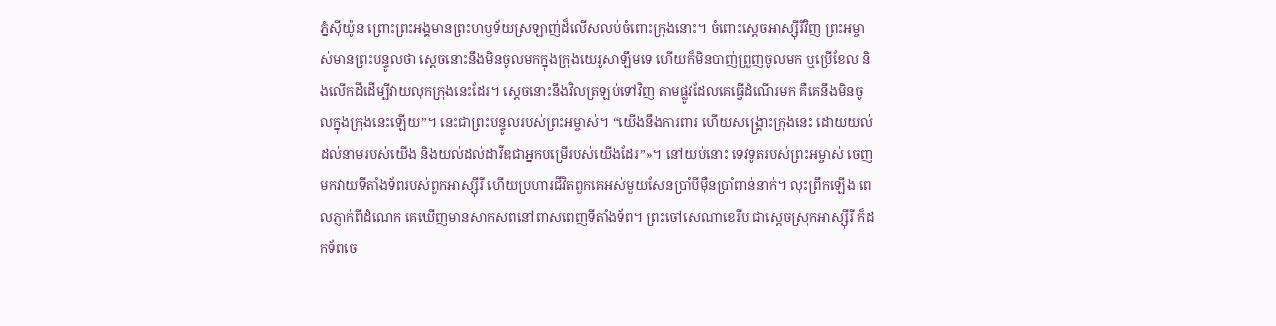ភ្នំស៊ីយ៉ូន ព្រោះព្រះអង្គមានព្រះហឫទ័យស្រឡាញ់ដ៏លើសលប់ចំពោះក្រុងនោះ។ ចំពោះស្តេចអាស្ស៊ីរីវិញ ព្រះអម្ចាស់មានព្រះបន្ទូលថា ស្តេចនោះនឹងមិនចូលមកក្នុងក្រុងយេរូសាឡឹមទេ ហើយក៏មិនបាញ់ព្រួញចូលមក ឬប្រើខែល និងលើកដីដើម្បីវាយលុកក្រុងនេះដែរ។ ស្តេចនោះនឹងវិលត្រឡប់ទៅវិញ តាមផ្លូវដែលគេធ្វើដំណើរមក គឺគេនឹងមិនចូលក្នុងក្រុងនេះឡើយ”។ នេះជាព្រះបន្ទូលរបស់ព្រះអម្ចាស់។ “យើងនឹងការពារ ហើយសង្គ្រោះក្រុងនេះ ដោយយល់ដល់នាមរបស់យើង និងយល់ដល់ដាវីឌជាអ្នកបម្រើរបស់យើងដែរ”»។ នៅយប់នោះ ទេវទូតរបស់ព្រះអម្ចាស់ ចេញមកវាយទីតាំងទ័ពរបស់ពួកអាស្ស៊ីរី ហើយប្រហារជីវិតពួកគេអស់មួយសែនប្រាំបីម៉ឺនប្រាំពាន់នាក់។ លុះព្រឹកឡើង ពេលភ្ញាក់ពីដំណេក គេឃើញមានសាកសពនៅពាសពេញទីតាំងទ័ព។ ព្រះចៅសេណាខេរីប ជាស្តេចស្រុកអាស្ស៊ីរី ក៏ដកទ័ពចេ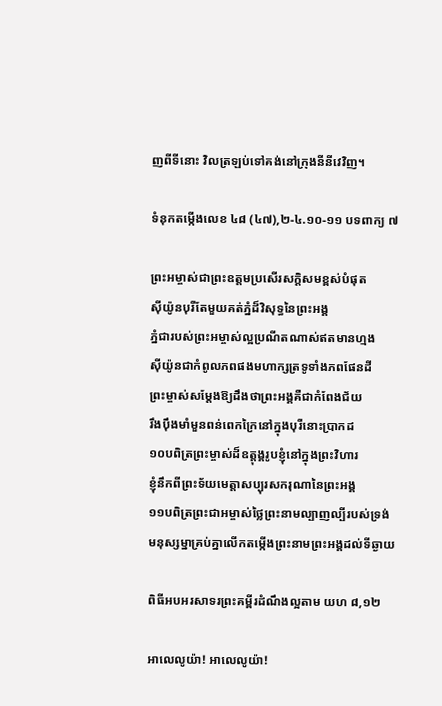ញពីទីនោះ វិលត្រឡប់ទៅគង់នៅក្រុងនីនីវេវិញ។

ទំនុកតម្កើងលេខ ៤៨ (៤៧),២-៤.១០-១១ បទពាក្យ ៧

ព្រះអម្ចាស់ជាព្រះឧត្តមប្រសើរសក្តិសមខ្ពស់បំផុត
ស៊ីយ៉ូនបុរីតែមួយគត់ភ្នំដ៏វិសុទ្ធនៃព្រះអង្គ
ភ្នំជារបស់ព្រះអម្ចាស់ល្អប្រណីតណាស់ឥតមានហ្មង
ស៊ីយ៉ូនជាកំពូលភពផងមហាក្សត្រទូទាំងភពផែនដី
ព្រះម្ចាស់សម្តែងឱ្យដឹងថាព្រះអង្គគឺជាកំពែងជ័យ
រឹងប៉ឹងមាំមួនពន់ពេកក្រៃនៅក្នុងបុរីនោះប្រាកដ
១០បពិត្រព្រះម្ចាស់ដ៏ឧត្តុង្គរូបខ្ញុំនៅក្នុងព្រះវិហារ
ខ្ញុំនឹកពីព្រះទ័យមេត្តាសប្បុរសករុណានៃព្រះអង្គ
១១បពិត្រព្រះជាអម្ចាស់ថ្លៃព្រះនាមល្បាញល្បីរបស់ទ្រង់
មនុស្សម្នាគ្រប់គ្នាលើកតម្កើងព្រះនាមព្រះអង្គដល់ទីឆ្ងាយ

ពិធីអបអរសាទរព្រះគម្ពីរដំណឹងល្អតាម យហ ៨,១២

អាលេលូយ៉ា! អាលេលូយ៉ា!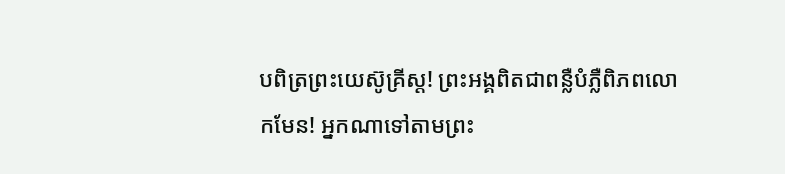បពិត្រព្រះយេស៊ូគ្រីស្ត! ព្រះអង្គពិតជាពន្លឺបំភ្លឺពិភពលោកមែន! អ្នកណាទៅតាមព្រះ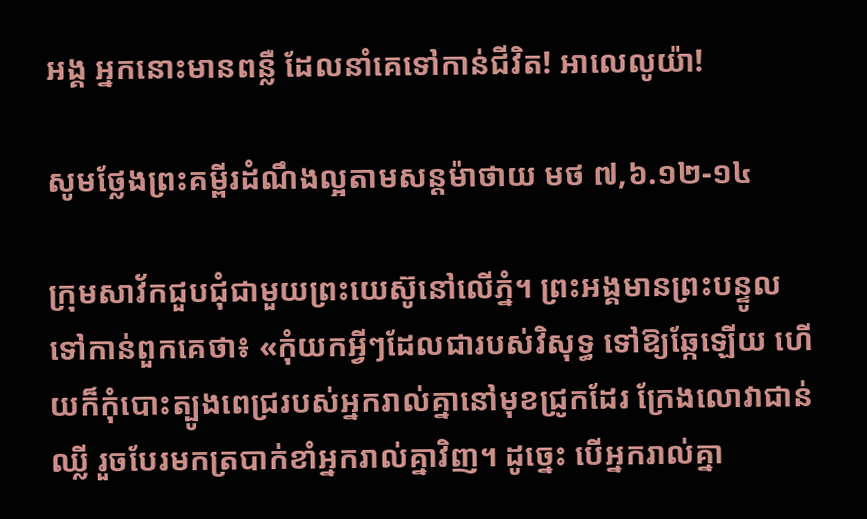អង្គ អ្នកនោះមានពន្លឺ ដែលនាំគេទៅកាន់ជីវិត! អាលេលូយ៉ា!

សូមថ្លែងព្រះគម្ពីរដំណឹងល្អតាមសន្តម៉ាថាយ មថ ៧,៦.១២-១៤

ក្រុមសាវ័កជួបជុំជាមួយព្រះយេស៊ូនៅលើភ្នំ។ ព្រះអង្គមានព្រះបន្ទូលទៅកាន់ពួកគេថា៖ «កុំយកអ្វីៗដែលជារបស់វិសុទ្ធ ទៅឱ្យឆ្កែឡើយ ហើយក៏កុំបោះត្បូងពេជ្ររបស់អ្នករាល់គ្នានៅមុខជ្រូកដែរ ក្រែងលោវាជាន់ឈ្លី រួចបែរមកត្របាក់ខាំអ្នករាល់គ្នាវិញ។ ដូច្នេះ បើអ្នករាល់គ្នា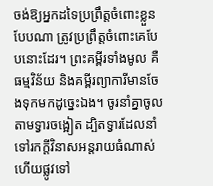ចង់ឱ្យអ្នកដទៃប្រព្រឹត្តចំពោះខ្លួនបែបណា ត្រូវប្រព្រឹត្តចំពោះគេបែបនោះដែរ។ ព្រះគម្ពីរទាំងមូល គឺធម្មវិន័យ និងគម្ពីរព្យាការីមានចែងទុកមកដូច្នេះឯង។ ចូរនាំគ្នាចូលតាមទ្វារចង្អៀត ដ្បិតទ្វារដែលនាំទៅរកក្តីវិនាសអន្តរាយធំណាស់ ហើយផ្លូវទៅ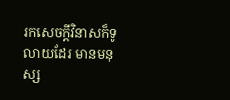រកសេចក្តីវិនាសក៏ទូលាយដែរ មានមនុស្ស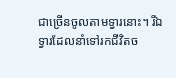ជាច្រើនចូលតាមទ្វារនោះ។ រីឯទ្វារដែលនាំទៅរកជីវិតច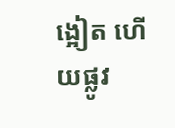ង្អៀត ហើយផ្លូវ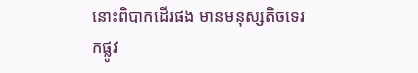នោះពិបាកដើរផង មានមនុស្សតិចទេរកផ្លូវ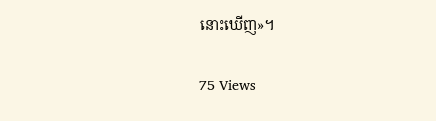នោះឃើញ»។

75 Views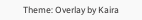Theme: Overlay by Kaira